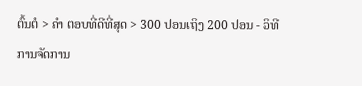ຕົ້ນຕໍ > ຄຳ ຕອບທີ່ດີທີ່ສຸດ > 300 ປອນເຖິງ 200 ປອນ - ວິທີການຈັດການ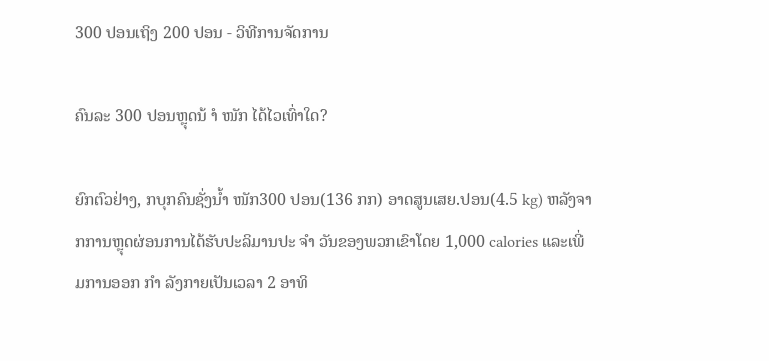300 ປອນເຖິງ 200 ປອນ - ວິທີການຈັດການ

ຄົນລະ 300 ປອນຫຼຸດນ້ ຳ ໜັກ ໄດ້ໄວເທົ່າໃດ?

ຍົກຕົວຢ່າງ, ກບຸກຄົນຊັ່ງນໍ້າ ໜັກ300 ປອນ(136 ກກ) ອາດສູນເສຍ.ປອນ(4.5 kg) ຫລັງຈາກການຫຼຸດຜ່ອນການໄດ້ຮັບປະລິມານປະ ຈຳ ວັນຂອງພວກເຂົາໂດຍ 1,000 calories ແລະເພີ່ມການອອກ ກຳ ລັງກາຍເປັນເວລາ 2 ອາທິ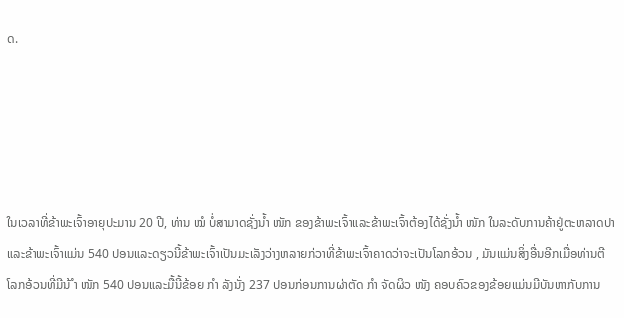ດ.





ໃນເວລາທີ່ຂ້າພະເຈົ້າອາຍຸປະມານ 20 ປີ, ທ່ານ ໝໍ ບໍ່ສາມາດຊັ່ງນໍ້າ ໜັກ ຂອງຂ້າພະເຈົ້າແລະຂ້າພະເຈົ້າຕ້ອງໄດ້ຊັ່ງນໍ້າ ໜັກ ໃນລະດັບການຄ້າຢູ່ຕະຫລາດປາແລະຂ້າພະເຈົ້າແມ່ນ 540 ປອນແລະດຽວນີ້ຂ້າພະເຈົ້າເປັນມະເລັງວ່າງຫລາຍກ່ວາທີ່ຂ້າພະເຈົ້າຄາດວ່າຈະເປັນໂລກອ້ວນ , ມັນແມ່ນສິ່ງອື່ນອີກເມື່ອທ່ານຕີໂລກອ້ວນທີ່ມີນ້ ຳ ໜັກ 540 ປອນແລະມື້ນີ້ຂ້ອຍ ກຳ ລັງນັ່ງ 237 ປອນກ່ອນການຜ່າຕັດ ກຳ ຈັດຜິວ ໜັງ ຄອບຄົວຂອງຂ້ອຍແມ່ນມີບັນຫາກັບການ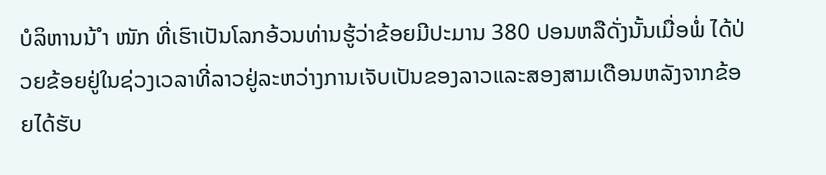ບໍລິຫານນ້ ຳ ໜັກ ທີ່ເຮົາເປັນໂລກອ້ວນທ່ານຮູ້ວ່າຂ້ອຍມີປະມານ 380 ປອນຫລືດັ່ງນັ້ນເມື່ອພໍ່ ໄດ້ປ່ວຍຂ້ອຍຢູ່ໃນຊ່ວງເວລາທີ່ລາວຢູ່ລະຫວ່າງການເຈັບເປັນຂອງລາວແລະສອງສາມເດືອນຫລັງຈາກຂ້ອຍໄດ້ຮັບ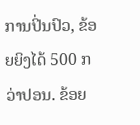ການປິ່ນປົວ, ຂ້ອຍຍິງໄດ້ 500 ກວ່າປອນ. ຂ້ອຍ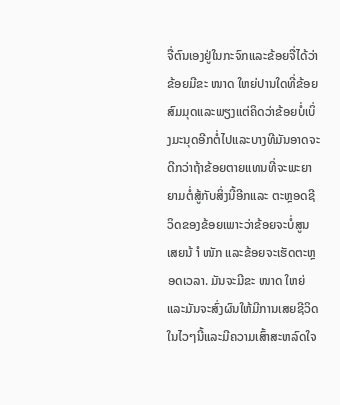ຈື່ຕົນເອງຢູ່ໃນກະຈົກແລະຂ້ອຍຈື່ໄດ້ວ່າຂ້ອຍມີຂະ ໜາດ ໃຫຍ່ປານໃດທີ່ຂ້ອຍສົມມຸດແລະພຽງແຕ່ຄິດວ່າຂ້ອຍບໍ່ເບິ່ງມະນຸດອີກຕໍ່ໄປແລະບາງທີມັນອາດຈະດີກວ່າຖ້າຂ້ອຍຕາຍແທນທີ່ຈະພະຍາຍາມຕໍ່ສູ້ກັບສິ່ງນີ້ອີກແລະ ຕະຫຼອດຊີວິດຂອງຂ້ອຍເພາະວ່າຂ້ອຍຈະບໍ່ສູນເສຍນ້ ຳ ໜັກ ແລະຂ້ອຍຈະເຮັດຕະຫຼອດເວລາ. ມັນຈະມີຂະ ໜາດ ໃຫຍ່ແລະມັນຈະສົ່ງຜົນໃຫ້ມີການເສຍຊີວິດໃນໄວໆນີ້ແລະມີຄວາມເສົ້າສະຫລົດໃຈ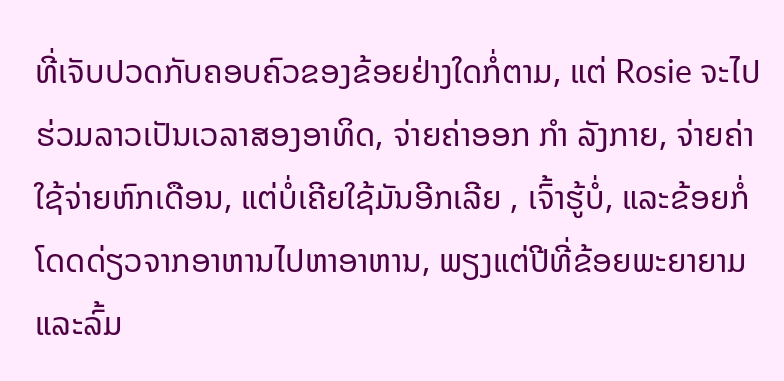ທີ່ເຈັບປວດກັບຄອບຄົວຂອງຂ້ອຍຢ່າງໃດກໍ່ຕາມ, ແຕ່ Rosie ຈະໄປຮ່ວມລາວເປັນເວລາສອງອາທິດ, ຈ່າຍຄ່າອອກ ກຳ ລັງກາຍ, ຈ່າຍຄ່າໃຊ້ຈ່າຍຫົກເດືອນ, ແຕ່ບໍ່ເຄີຍໃຊ້ມັນອີກເລີຍ , ເຈົ້າຮູ້ບໍ່, ແລະຂ້ອຍກໍ່ໂດດດ່ຽວຈາກອາຫານໄປຫາອາຫານ, ພຽງແຕ່ປີທີ່ຂ້ອຍພະຍາຍາມແລະລົ້ມ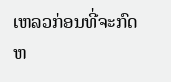ເຫລວກ່ອນທີ່ຈະກົດຫ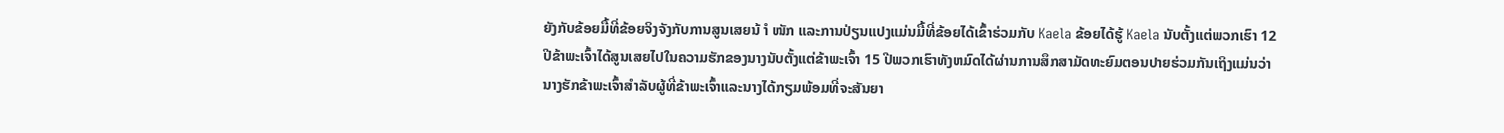ຍັງກັບຂ້ອຍມື້ທີ່ຂ້ອຍຈິງຈັງກັບການສູນເສຍນ້ ຳ ໜັກ ແລະການປ່ຽນແປງແມ່ນມື້ທີ່ຂ້ອຍໄດ້ເຂົ້າຮ່ວມກັບ Kaela ຂ້ອຍໄດ້ຮູ້ Kaela ນັບຕັ້ງແຕ່ພວກເຮົາ 12 ປີຂ້າພະເຈົ້າໄດ້ສູນເສຍໄປໃນຄວາມຮັກຂອງນາງນັບຕັ້ງແຕ່ຂ້າພະເຈົ້າ 15 ປີພວກເຮົາທັງຫມົດໄດ້ຜ່ານການສຶກສາມັດທະຍົມຕອນປາຍຮ່ວມກັນເຖິງແມ່ນວ່ານາງຮັກຂ້າພະເຈົ້າສໍາລັບຜູ້ທີ່ຂ້າພະເຈົ້າແລະນາງໄດ້ກຽມພ້ອມທີ່ຈະສັນຍາ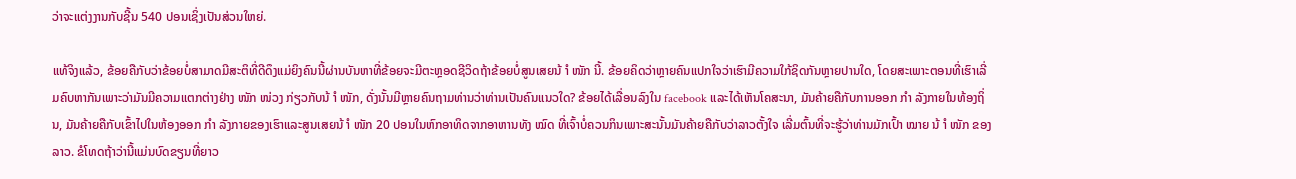ວ່າຈະແຕ່ງງານກັບຊີ້ນ 540 ປອນເຊິ່ງເປັນສ່ວນໃຫຍ່.

ແທ້ຈິງແລ້ວ, ຂ້ອຍຄືກັບວ່າຂ້ອຍບໍ່ສາມາດມີສະຕິທີ່ດີດຶງແມ່ຍິງຄົນນີ້ຜ່ານບັນຫາທີ່ຂ້ອຍຈະມີຕະຫຼອດຊີວິດຖ້າຂ້ອຍບໍ່ສູນເສຍນ້ ຳ ໜັກ ນີ້. ຂ້ອຍຄິດວ່າຫຼາຍຄົນແປກໃຈວ່າເຮົາມີຄວາມໃກ້ຊິດກັນຫຼາຍປານໃດ, ໂດຍສະເພາະຕອນທີ່ເຮົາເລີ່ມຄົບຫາກັນເພາະວ່າມັນມີຄວາມແຕກຕ່າງຢ່າງ ໜັກ ໜ່ວງ ກ່ຽວກັບນ້ ຳ ໜັກ, ດັ່ງນັ້ນມີຫຼາຍຄົນຖາມທ່ານວ່າທ່ານເປັນຄົນແນວໃດ? ຂ້ອຍໄດ້ເລື່ອນລົງໃນ facebook ແລະໄດ້ເຫັນໂຄສະນາ, ມັນຄ້າຍຄືກັບການອອກ ກຳ ລັງກາຍໃນທ້ອງຖິ່ນ, ມັນຄ້າຍຄືກັບເຂົ້າໄປໃນຫ້ອງອອກ ກຳ ລັງກາຍຂອງເຮົາແລະສູນເສຍນ້ ຳ ໜັກ 20 ປອນໃນຫົກອາທິດຈາກອາຫານທັງ ໝົດ ທີ່ເຈົ້າບໍ່ຄວນກິນເພາະສະນັ້ນມັນຄ້າຍຄືກັບວ່າລາວຕັ້ງໃຈ ເລີ່ມຕົ້ນທີ່ຈະຮູ້ວ່າທ່ານມັກເປົ້າ ໝາຍ ນ້ ຳ ໜັກ ຂອງລາວ. ຂໍໂທດຖ້າວ່ານີ້ແມ່ນບົດຂຽນທີ່ຍາວ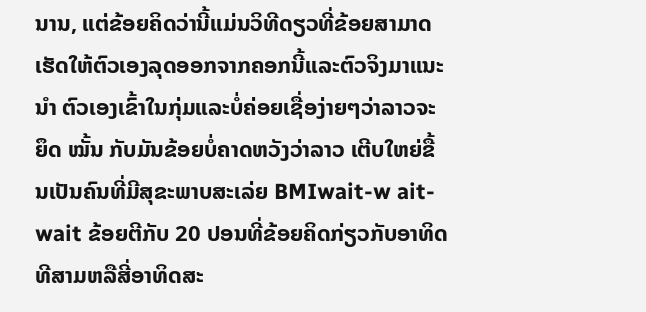ນານ, ແຕ່ຂ້ອຍຄິດວ່ານີ້ແມ່ນວິທີດຽວທີ່ຂ້ອຍສາມາດເຮັດໃຫ້ຕົວເອງລຸດອອກຈາກຄອກນີ້ແລະຕົວຈິງມາແນະ ນຳ ຕົວເອງເຂົ້າໃນກຸ່ມແລະບໍ່ຄ່ອຍເຊື່ອງ່າຍໆວ່າລາວຈະຍຶດ ໝັ້ນ ກັບມັນຂ້ອຍບໍ່ຄາດຫວັງວ່າລາວ ເຕີບໃຫຍ່ຂື້ນເປັນຄົນທີ່ມີສຸຂະພາບສະເລ່ຍ BMIwait-w ait-wait ຂ້ອຍຕີກັບ 20 ປອນທີ່ຂ້ອຍຄິດກ່ຽວກັບອາທິດທີສາມຫລືສີ່ອາທິດສະ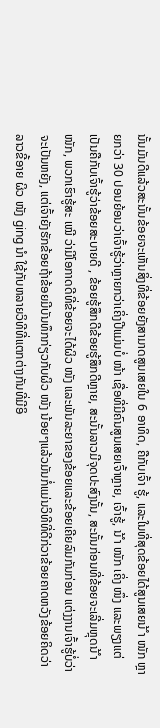ນັ້ນມັນດີແລ້ວສະນັ້ນຂ້ອຍຈະເຫັນສິ່ງທີ່ຂ້ອຍຍັງສາມາດສູນເສຍໃນ 6 ອາທິດ, ຄືກັບເຈົ້າ ຮູ້, ແລະໃນທີ່ສຸດຂ້ອຍໄດ້ສູນເສຍນ້ ຳ ໜັກ ຫຼາຍກວ່າ 30 ປອນຍ້ອນວ່າເຈົ້າຮູ້ວ່າຫຼາຍກວ່າເຄິ່ງປີແມ່ນບໍ່ ໜ້າ ເຊື່ອທີ່ມີຄົນສູນເສຍເຈົ້າຫຼາຍ, ເຈົ້າຮູ້, ນ້ ຳ ໜັກ ເຄິ່ງ ໜຶ່ງ ແລະພຽງແຕ່ເປັນຄືກັບເຈົ້າຮູ້ວ່າຂ້ອຍສະບາຍດີ , ຂ້ອຍຮູ້ສຶກດີຂ້ອຍຮູ້ສຶກດີຫຼາຍ, ສະນັ້ນລາວມີຈຸດປະສົງນັ້ນ, ສະນັ້ນກ່ອນທີ່ຂ້ອຍຈະເລີ່ມຫຼຸດນ້ ຳ ໜັກ, ພວກເຮົາຮູ້ສະ ເໝີ ວ່າມີໂອກາດດີທີ່ຂ້ອຍຈະໄດ້ຜິວ ໜັງ ແລະພັນລະຍາຂອງຂ້ອຍແລະຂ້ອຍເຄີຍລົມກັນກ່ອນ ແຕ່ງງານເຈົ້າຮູ້ບໍ່ວ່າຈະເປັນຫຍັງ, ແຕ່ເຈົ້າຍັງຮັກຂ້ອຍຖ້າຂ້ອຍມີບັນທຶກກ່ຽວກັບຜິວ ໜັງ ນ້ອຍໆແລ້ວມັນກໍ່ແມ່ນວິທີທີ່ດີກ່ວາຂ້ອຍຄາດຫວັງຂ້ອຍຄິດວ່າລາວຂີ້ອາຍ ຜິວ ໜັງ ging ນຳ ໃຊ້ກັບຫລາຍວິທີທີ່ແຕກຕ່າງກັນທີ່ມີອິ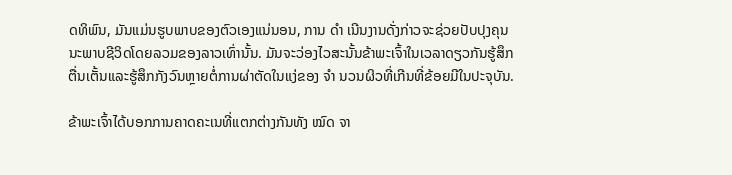ດທິພົນ, ມັນແມ່ນຮູບພາບຂອງຕົວເອງແນ່ນອນ, ການ ດຳ ເນີນງານດັ່ງກ່າວຈະຊ່ວຍປັບປຸງຄຸນນະພາບຊີວິດໂດຍລວມຂອງລາວເທົ່ານັ້ນ. ມັນຈະວ່ອງໄວສະນັ້ນຂ້າພະເຈົ້າໃນເວລາດຽວກັນຮູ້ສຶກຕື່ນເຕັ້ນແລະຮູ້ສຶກກັງວົນຫຼາຍຕໍ່ການຜ່າຕັດໃນແງ່ຂອງ ຈຳ ນວນຜິວທີ່ເກີນທີ່ຂ້ອຍມີໃນປະຈຸບັນ.

ຂ້າພະເຈົ້າໄດ້ບອກການຄາດຄະເນທີ່ແຕກຕ່າງກັນທັງ ໝົດ ຈາ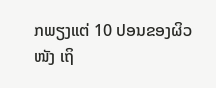ກພຽງແຕ່ 10 ປອນຂອງຜິວ ໜັງ ເຖິ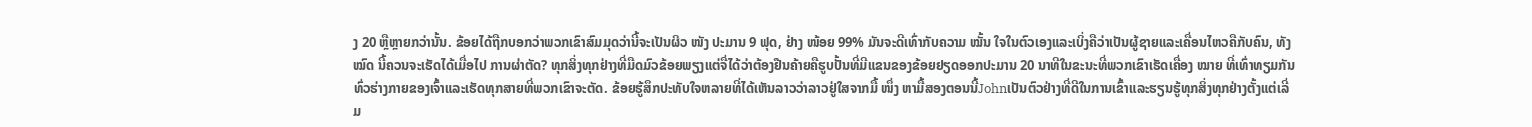ງ 20 ຫຼືຫຼາຍກວ່ານັ້ນ. ຂ້ອຍໄດ້ຖືກບອກວ່າພວກເຂົາສົມມຸດວ່ານີ້ຈະເປັນຜິວ ໜັງ ປະມານ 9 ຟຸດ, ຢ່າງ ໜ້ອຍ 99% ມັນຈະດີເທົ່າກັບຄວາມ ໝັ້ນ ໃຈໃນຕົວເອງແລະເບິ່ງຄືວ່າເປັນຜູ້ຊາຍແລະເຄື່ອນໄຫວຄືກັບຄົນ, ທັງ ໝົດ ນີ້ຄວນຈະເຮັດໄດ້ເມື່ອໄປ ການຜ່າຕັດ? ທຸກສິ່ງທຸກຢ່າງທີ່ມືດມົວຂ້ອຍພຽງແຕ່ຈື່ໄດ້ວ່າຕ້ອງຢືນຄ້າຍຄືຮູບປັ້ນທີ່ມີແຂນຂອງຂ້ອຍຢຽດອອກປະມານ 20 ນາທີໃນຂະນະທີ່ພວກເຂົາເຮັດເຄື່ອງ ໝາຍ ທີ່ເທົ່າທຽມກັນທົ່ວຮ່າງກາຍຂອງເຈົ້າແລະເຮັດທຸກສາຍທີ່ພວກເຂົາຈະຕັດ. ຂ້ອຍຮູ້ສຶກປະທັບໃຈຫລາຍທີ່ໄດ້ເຫັນລາວວ່າລາວຢູ່ໃສຈາກມື້ ໜຶ່ງ ຫາມື້ສອງຕອນນີ້Johnເປັນຕົວຢ່າງທີ່ດີໃນການເຂົ້າແລະຮຽນຮູ້ທຸກສິ່ງທຸກຢ່າງຕັ້ງແຕ່ເລີ່ມ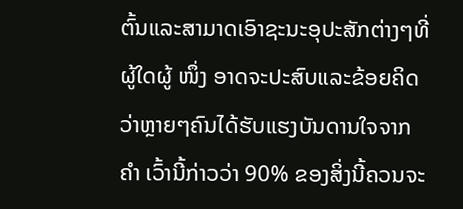ຕົ້ນແລະສາມາດເອົາຊະນະອຸປະສັກຕ່າງໆທີ່ຜູ້ໃດຜູ້ ໜຶ່ງ ອາດຈະປະສົບແລະຂ້ອຍຄິດວ່າຫຼາຍໆຄົນໄດ້ຮັບແຮງບັນດານໃຈຈາກ ຄຳ ເວົ້ານີ້ກ່າວວ່າ 90% ຂອງສິ່ງນີ້ຄວນຈະ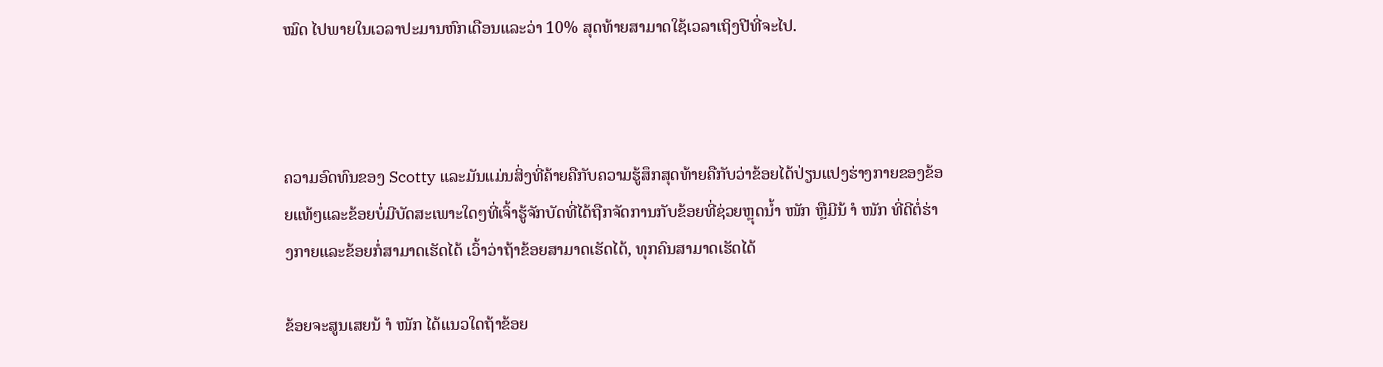ໝົດ ໄປພາຍໃນເວລາປະມານຫົກເດືອນແລະວ່າ 10% ສຸດທ້າຍສາມາດໃຊ້ເວລາເຖິງປີທີ່ຈະໄປ.



ຄວາມອົດທົນຂອງ Scotty ແລະມັນແມ່ນສິ່ງທີ່ຄ້າຍຄືກັບຄວາມຮູ້ສຶກສຸດທ້າຍຄືກັບວ່າຂ້ອຍໄດ້ປ່ຽນແປງຮ່າງກາຍຂອງຂ້ອຍແທ້ໆແລະຂ້ອຍບໍ່ມີບັດສະເພາະໃດໆທີ່ເຈົ້າຮູ້ຈັກບັດທີ່ໄດ້ຖືກຈັດການກັບຂ້ອຍທີ່ຊ່ວຍຫຼຸດນໍ້າ ໜັກ ຫຼືມີນ້ ຳ ໜັກ ທີ່ດີຕໍ່ຮ່າງກາຍແລະຂ້ອຍກໍ່ສາມາດເຮັດໄດ້ ເວົ້າວ່າຖ້າຂ້ອຍສາມາດເຮັດໄດ້, ທຸກຄົນສາມາດເຮັດໄດ້

ຂ້ອຍຈະສູນເສຍນ້ ຳ ໜັກ ໄດ້ແນວໃດຖ້າຂ້ອຍ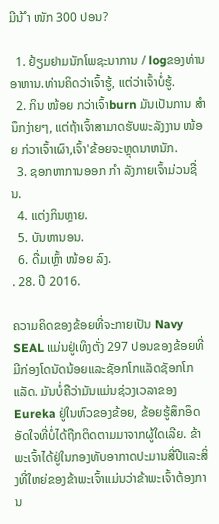ມີນ້ ຳ ໜັກ 300 ປອນ?

  1. ຢ້ຽມຢາມນັກໂພຊະນາການ / logຂອງທ່ານອາຫານ.ທ່ານຄິດວ່າເຈົ້າຮູ້, ແຕ່ວ່າເຈົ້າບໍ່ຮູ້.
  2. ກິນ ໜ້ອຍ ກວ່າເຈົ້າburn ມັນເປັນການ ສຳ ນຶກງ່າຍໆ, ແຕ່ຖ້າເຈົ້າສາມາດຮັບພະລັງງານ ໜ້ອຍ ກ່ວາເຈົ້າເຜົາ,ເຈົ້າ'ຂ້ອຍຈະຫຼຸດນາຫນັກ.
  3. ຊອກຫາການອອກ ກຳ ລັງກາຍເຈົ້າມ່ວນຊື່ນ.
  4. ແຕ່ງກິນຫຼາຍ.
  5. ບັນຫານອນ.
  6. ດື່ມເຫຼົ້າ ໜ້ອຍ ລົງ.
. 28. ປີ 2016.

ຄວາມຄິດຂອງຂ້ອຍທີ່ຈະກາຍເປັນ Navy SEAL ແມ່ນຢູ່ເທິງຕັ່ງ 297 ປອນຂອງຂ້ອຍທີ່ມີກ່ອງໂດນັດນ້ອຍແລະຊັອກໂກແລັດຊັອກໂກແລັດ. ມັນບໍ່ຄືວ່າມັນແມ່ນຊ່ວງເວລາຂອງ Eureka ຢູ່ໃນຫົວຂອງຂ້ອຍ, ຂ້ອຍຮູ້ສຶກອຶດອັດໃຈທີ່ບໍ່ໄດ້ຖືກຕິດຕາມມາຈາກຜູ້ໃດເລີຍ. ຂ້າພະເຈົ້າໄດ້ຢູ່ໃນກອງທັບອາກາດປະມານສີ່ປີແລະສິ່ງທີ່ໃຫຍ່ຂອງຂ້າພະເຈົ້າແມ່ນວ່າຂ້າພະເຈົ້າຕ້ອງການ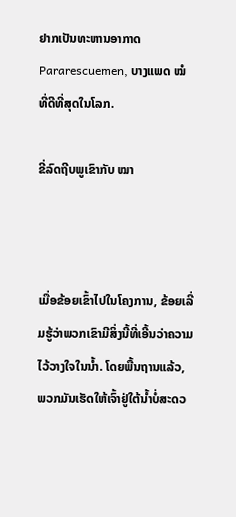ຢາກເປັນທະຫານອາກາດ Pararescuemen, ບາງແພດ ໝໍ ທີ່ດີທີ່ສຸດໃນໂລກ.

ຂີ່ລົດຖີບພູເຂົາກັບ ໝາ



ເມື່ອຂ້ອຍເຂົ້າໄປໃນໂຄງການ, ຂ້ອຍເລີ່ມຮູ້ວ່າພວກເຂົາມີສິ່ງນີ້ທີ່ເອີ້ນວ່າຄວາມໄວ້ວາງໃຈໃນນໍ້າ. ໂດຍພື້ນຖານແລ້ວ, ພວກມັນເຮັດໃຫ້ເຈົ້າຢູ່ໃຕ້ນໍ້າບໍ່ສະດວ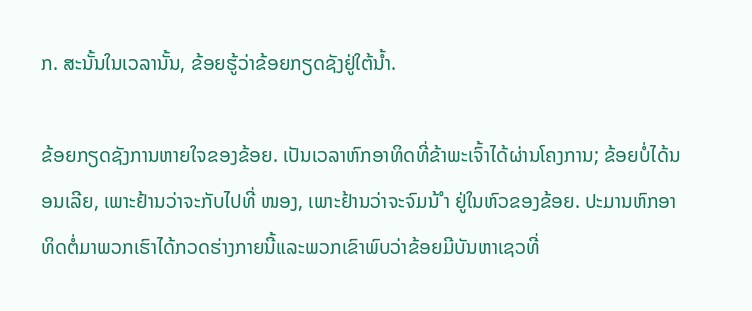ກ. ສະນັ້ນໃນເວລານັ້ນ, ຂ້ອຍຮູ້ວ່າຂ້ອຍກຽດຊັງຢູ່ໃຕ້ນໍ້າ.

ຂ້ອຍກຽດຊັງການຫາຍໃຈຂອງຂ້ອຍ. ເປັນເວລາຫົກອາທິດທີ່ຂ້າພະເຈົ້າໄດ້ຜ່ານໂຄງການ; ຂ້ອຍບໍ່ໄດ້ນອນເລີຍ, ເພາະຢ້ານວ່າຈະກັບໄປທີ່ ໜອງ, ເພາະຢ້ານວ່າຈະຈົມນ້ ຳ ຢູ່ໃນຫົວຂອງຂ້ອຍ. ປະມານຫົກອາທິດຕໍ່ມາພວກເຮົາໄດ້ກວດຮ່າງກາຍນີ້ແລະພວກເຂົາພົບວ່າຂ້ອຍມີບັນຫາເຊວທີ່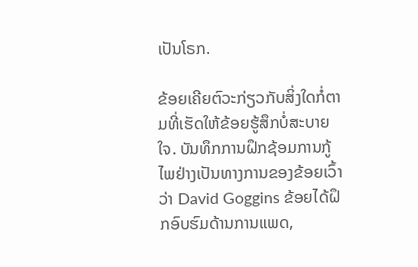ເປັນໂຣກ.

ຂ້ອຍເຄີຍຕົວະກ່ຽວກັບສິ່ງໃດກໍ່ຕາມທີ່ເຮັດໃຫ້ຂ້ອຍຮູ້ສຶກບໍ່ສະບາຍໃຈ. ບັນທຶກການຝຶກຊ້ອມການກູ້ໄພຢ່າງເປັນທາງການຂອງຂ້ອຍເວົ້າວ່າ David Goggins ຂ້ອຍໄດ້ຝຶກອົບຮົມດ້ານການແພດ,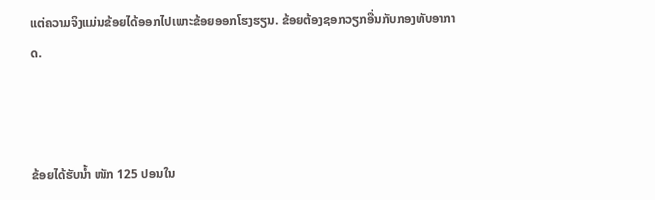ແຕ່ຄວາມຈິງແມ່ນຂ້ອຍໄດ້ອອກໄປເພາະຂ້ອຍອອກໂຮງຮຽນ. ຂ້ອຍຕ້ອງຊອກວຽກອື່ນກັບກອງທັບອາກາດ.



ຂ້ອຍໄດ້ຮັບນໍ້າ ໜັກ 125 ປອນໃນ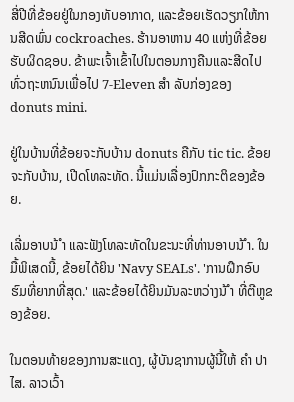ສີ່ປີທີ່ຂ້ອຍຢູ່ໃນກອງທັບອາກາດ, ແລະຂ້ອຍເຮັດວຽກໃຫ້ການສີດພົ່ນ cockroaches. ຮ້ານອາຫານ 40 ແຫ່ງທີ່ຂ້ອຍຮັບຜິດຊອບ. ຂ້າພະເຈົ້າເຂົ້າໄປໃນຕອນກາງຄືນແລະສີດໄປທົ່ວຖະຫນົນເພື່ອໄປ 7-Eleven ສຳ ລັບກ່ອງຂອງ donuts mini.

ຢູ່ໃນບ້ານທີ່ຂ້ອຍຈະກັບບ້ານ donuts ຄືກັບ tic tic. ຂ້ອຍຈະກັບບ້ານ, ເປີດໂທລະທັດ. ນີ້ແມ່ນເລື່ອງປົກກະຕິຂອງຂ້ອຍ.

ເລີ່ມອາບນ້ ຳ ແລະຟັງໂທລະທັດໃນຂະນະທີ່ທ່ານອາບນ້ ຳ. ໃນມື້ພິເສດນີ້, ຂ້ອຍໄດ້ຍິນ 'Navy SEALs'. 'ການຝຶກອົບຮົມທີ່ຍາກທີ່ສຸດ.' ແລະຂ້ອຍໄດ້ຍິນມັນລະຫວ່າງນ້ ຳ ທີ່ຕີຫູຂອງຂ້ອຍ.

ໃນຕອນທ້າຍຂອງການສະແດງ, ຜູ້ບັນຊາການຜູ້ນີ້ໃຫ້ ຄຳ ປາໄສ. ລາວເວົ້າ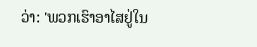ວ່າ: 'ພວກເຮົາອາໄສຢູ່ໃນ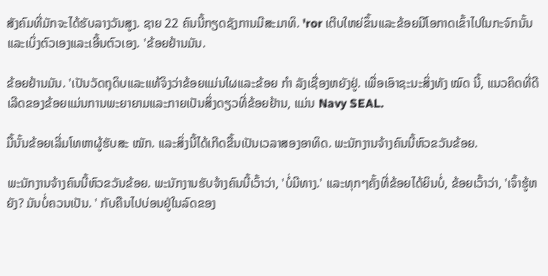ສັງຄົມທີ່ມັກຈະໄດ້ຮັບລາງວັນສູງ. ຊາຍ 22 ຄົນນີ້ກຽດຊັງການມີສະມາທິ. 'ror ເຕີບໃຫຍ່ຂຶ້ນແລະຂ້ອຍມີໂອກາດເຂົ້າໄປໃນກະຈົກນັ້ນແລະເບິ່ງຕົວເອງແລະເອີ້ນຕົວເອງ. 'ຂ້ອຍຢ້ານມັນ.

ຂ້ອຍຢ້ານມັນ. 'ເປັນວັດຖຸດິບແລະແທ້ຈິງວ່າຂ້ອຍແມ່ນໃຜແລະຂ້ອຍ ກຳ ລັງເຊື່ອງຫຍັງຢູ່. ເພື່ອເອົາຊະນະສິ່ງທັງ ໝົດ ນີ້, ແນວຄິດທີ່ດີເລີດຂອງຂ້ອຍແມ່ນການພະຍາຍາມແລະກາຍເປັນສິ່ງດຽວທີ່ຂ້ອຍຢ້ານ, ແມ່ນ Navy SEAL.

ມື້ນັ້ນຂ້ອຍເລີ່ມໂທຫາຜູ້ຮັບສະ ໝັກ. ແລະສິ່ງນີ້ໄດ້ເກີດຂື້ນເປັນເວລາສອງອາທິດ. ພະນັກງານຈ້າງຄົນນີ້ຫົວຂວັນຂ້ອຍ.

ພະນັກງານຈ້າງຄົນນີ້ຫົວຂວັນຂ້ອຍ. ພະນັກງານຮັບຈ້າງຄົນນີ້ເວົ້າວ່າ, 'ບໍ່ມີທາງ.' ແລະທຸກໆຄັ້ງທີ່ຂ້ອຍໄດ້ຍິນບໍ່, ຂ້ອຍເວົ້າວ່າ, 'ເຈົ້າຮູ້ຫຍັງ? ມັນບໍ່ຄວນເປັນ. ' ກັບຄືນໄປບ່ອນຢູ່ໃນລົດຂອງ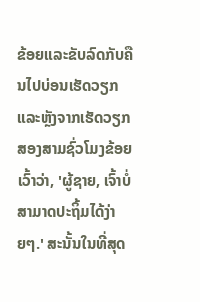ຂ້ອຍແລະຂັບລົດກັບຄືນໄປບ່ອນເຮັດວຽກແລະຫຼັງຈາກເຮັດວຽກສອງສາມຊົ່ວໂມງຂ້ອຍເວົ້າວ່າ, 'ຜູ້ຊາຍ, ເຈົ້າບໍ່ສາມາດປະຖິ້ມໄດ້ງ່າຍໆ.' ສະນັ້ນໃນທີ່ສຸດ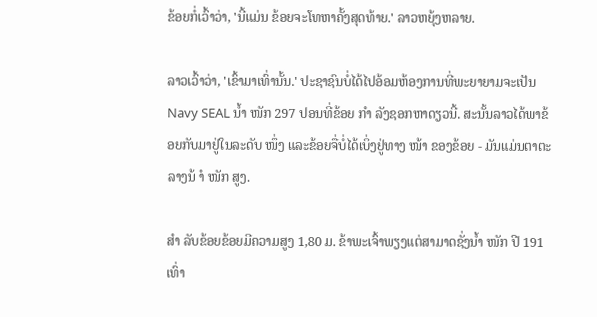ຂ້ອຍກໍ່ເວົ້າວ່າ, 'ນີ້ແມ່ນ ຂ້ອຍຈະໂທຫາຄັ້ງສຸດທ້າຍ.' ລາວຫຍຸ້ງຫລາຍ.

ລາວເວົ້າວ່າ, 'ເຂົ້າມາເທົ່ານັ້ນ.' ປະຊາຊົນບໍ່ໄດ້ໄປອ້ອມຫ້ອງການທີ່ພະຍາຍາມຈະເປັນ Navy SEAL ນໍ້າ ໜັກ 297 ປອນທີ່ຂ້ອຍ ກຳ ລັງຊອກຫາດຽວນີ້. ສະນັ້ນລາວໄດ້ພາຂ້ອຍກັບມາຢູ່ໃນລະດັບ ໜຶ່ງ ແລະຂ້ອຍຈື່ບໍ່ໄດ້ເບິ່ງຢູ່ທາງ ໜ້າ ຂອງຂ້ອຍ - ມັນແມ່ນຕາຕະລາງນ້ ຳ ໜັກ ສູງ.

ສຳ ລັບຂ້ອຍຂ້ອຍມີຄວາມສູງ 1,80 ມ. ຂ້າພະເຈົ້າພຽງແຕ່ສາມາດຊັ່ງນໍ້າ ໜັກ ປີ 191 ເທົ່າ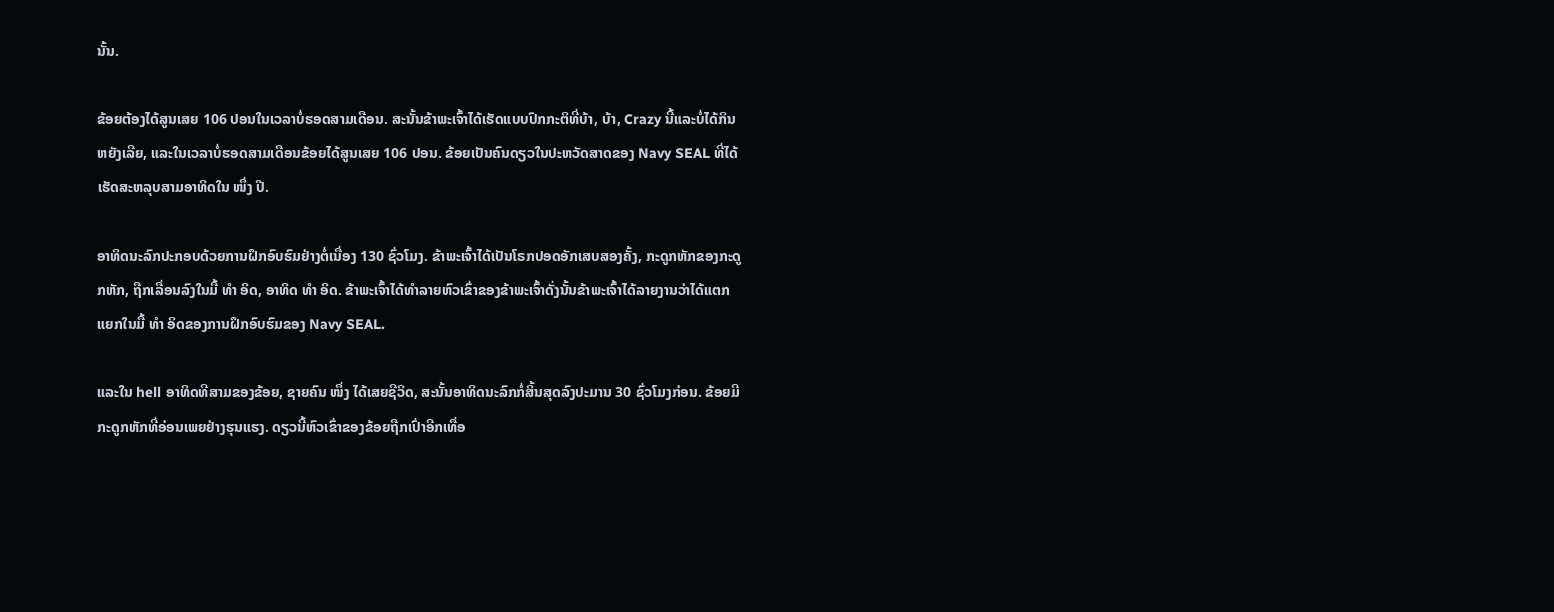ນັ້ນ.

ຂ້ອຍຕ້ອງໄດ້ສູນເສຍ 106 ປອນໃນເວລາບໍ່ຮອດສາມເດືອນ. ສະນັ້ນຂ້າພະເຈົ້າໄດ້ເຮັດແບບປົກກະຕິທີ່ບ້າ, ບ້າ, Crazy ນີ້ແລະບໍ່ໄດ້ກິນຫຍັງເລີຍ, ແລະໃນເວລາບໍ່ຮອດສາມເດືອນຂ້ອຍໄດ້ສູນເສຍ 106 ປອນ. ຂ້ອຍເປັນຄົນດຽວໃນປະຫວັດສາດຂອງ Navy SEAL ທີ່ໄດ້ເຮັດສະຫລຸບສາມອາທິດໃນ ໜຶ່ງ ປີ.

ອາທິດນະລົກປະກອບດ້ວຍການຝຶກອົບຮົມຢ່າງຕໍ່ເນື່ອງ 130 ຊົ່ວໂມງ. ຂ້າພະເຈົ້າໄດ້ເປັນໂຣກປອດອັກເສບສອງຄັ້ງ, ກະດູກຫັກຂອງກະດູກຫັກ, ຖືກເລື່ອນລົງໃນມື້ ທຳ ອິດ, ອາທິດ ທຳ ອິດ. ຂ້າພະເຈົ້າໄດ້ທໍາລາຍຫົວເຂົ່າຂອງຂ້າພະເຈົ້າດັ່ງນັ້ນຂ້າພະເຈົ້າໄດ້ລາຍງານວ່າໄດ້ແຕກແຍກໃນມື້ ທຳ ອິດຂອງການຝຶກອົບຮົມຂອງ Navy SEAL.

ແລະໃນ hell ອາທິດທີສາມຂອງຂ້ອຍ, ຊາຍຄົນ ໜຶ່ງ ໄດ້ເສຍຊີວິດ, ສະນັ້ນອາທິດນະລົກກໍ່ສິ້ນສຸດລົງປະມານ 30 ຊົ່ວໂມງກ່ອນ. ຂ້ອຍມີກະດູກຫັກທີ່ອ່ອນເພຍຢ່າງຮຸນແຮງ. ດຽວນີ້ຫົວເຂົ່າຂອງຂ້ອຍຖືກເປົ່າອີກເທື່ອ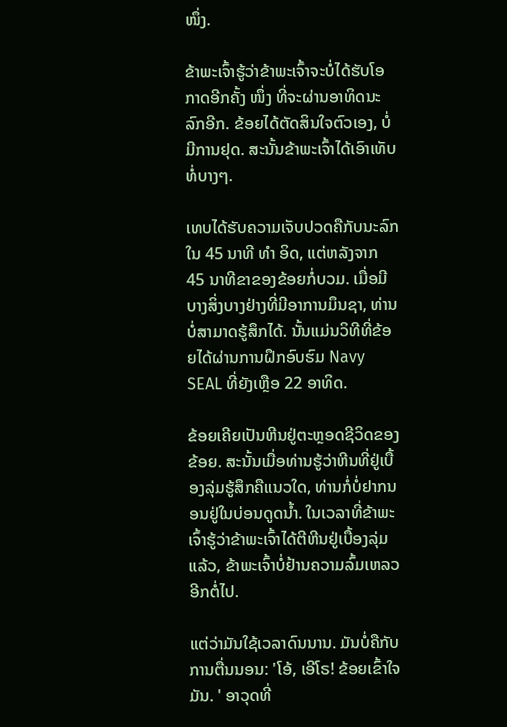ໜຶ່ງ.

ຂ້າພະເຈົ້າຮູ້ວ່າຂ້າພະເຈົ້າຈະບໍ່ໄດ້ຮັບໂອກາດອີກຄັ້ງ ໜຶ່ງ ທີ່ຈະຜ່ານອາທິດນະລົກອີກ. ຂ້ອຍໄດ້ຕັດສິນໃຈຕົວເອງ, ບໍ່ມີການຢຸດ. ສະນັ້ນຂ້າພະເຈົ້າໄດ້ເອົາເທັບທໍ່ບາງໆ.

ເທບໄດ້ຮັບຄວາມເຈັບປວດຄືກັບນະລົກໃນ 45 ນາທີ ທຳ ອິດ, ແຕ່ຫລັງຈາກ 45 ນາທີຂາຂອງຂ້ອຍກໍ່ບວມ. ເມື່ອມີບາງສິ່ງບາງຢ່າງທີ່ມີອາການມຶນຊາ, ທ່ານບໍ່ສາມາດຮູ້ສຶກໄດ້. ນັ້ນແມ່ນວິທີທີ່ຂ້ອຍໄດ້ຜ່ານການຝຶກອົບຮົມ Navy SEAL ທີ່ຍັງເຫຼືອ 22 ອາທິດ.

ຂ້ອຍເຄີຍເປັນຫີນຢູ່ຕະຫຼອດຊີວິດຂອງຂ້ອຍ. ສະນັ້ນເມື່ອທ່ານຮູ້ວ່າຫີນທີ່ຢູ່ເບື້ອງລຸ່ມຮູ້ສຶກຄືແນວໃດ, ທ່ານກໍ່ບໍ່ຢາກນອນຢູ່ໃນບ່ອນດູດນໍ້າ. ໃນເວລາທີ່ຂ້າພະເຈົ້າຮູ້ວ່າຂ້າພະເຈົ້າໄດ້ຕີຫີນຢູ່ເບື້ອງລຸ່ມແລ້ວ, ຂ້າພະເຈົ້າບໍ່ຢ້ານຄວາມລົ້ມເຫລວອີກຕໍ່ໄປ.

ແຕ່ວ່າມັນໃຊ້ເວລາດົນນານ. ມັນບໍ່ຄືກັບການຕື່ນນອນ: 'ໂອ້, ເອີໂຣ! ຂ້ອຍເຂົ້າໃຈມັນ. ' ອາວຸດທີ່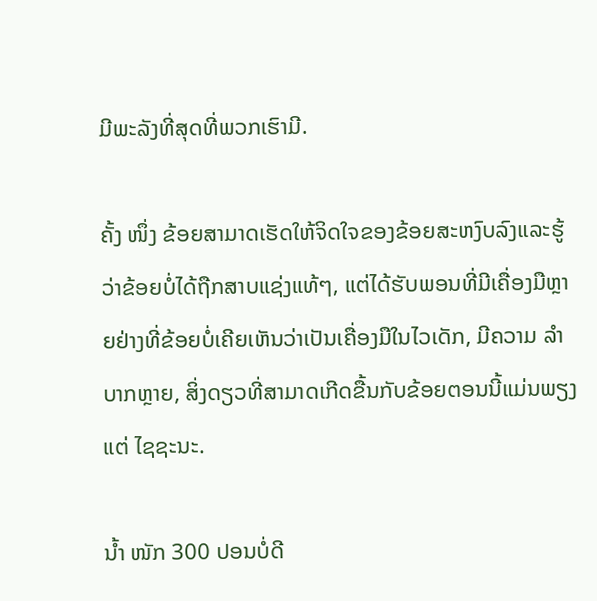ມີພະລັງທີ່ສຸດທີ່ພວກເຮົາມີ.

ຄັ້ງ ໜຶ່ງ ຂ້ອຍສາມາດເຮັດໃຫ້ຈິດໃຈຂອງຂ້ອຍສະຫງົບລົງແລະຮູ້ວ່າຂ້ອຍບໍ່ໄດ້ຖືກສາບແຊ່ງແທ້ໆ, ແຕ່ໄດ້ຮັບພອນທີ່ມີເຄື່ອງມືຫຼາຍຢ່າງທີ່ຂ້ອຍບໍ່ເຄີຍເຫັນວ່າເປັນເຄື່ອງມືໃນໄວເດັກ, ມີຄວາມ ລຳ ບາກຫຼາຍ, ສິ່ງດຽວທີ່ສາມາດເກີດຂື້ນກັບຂ້ອຍຕອນນີ້ແມ່ນພຽງແຕ່ ໄຊຊະນະ.

ນໍ້າ ໜັກ 300 ປອນບໍ່ດີ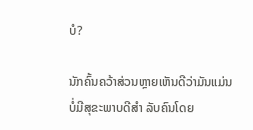ບໍ?

ນັກຄົ້ນຄວ້າສ່ວນຫຼາຍເຫັນດີວ່າມັນແມ່ນບໍ່ມີສຸຂະພາບດີສຳ ລັບຄົນໂດຍ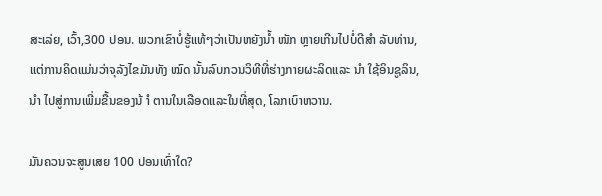ສະເລ່ຍ, ເວົ້າ,300 ປອນ. ພວກເຂົາບໍ່ຮູ້ແທ້ໆວ່າເປັນຫຍັງນໍ້າ ໜັກ ຫຼາຍເກີນໄປບໍ່ດີສຳ ລັບທ່ານ, ແຕ່ການຄິດແມ່ນວ່າຈຸລັງໄຂມັນທັງ ໝົດ ນັ້ນລົບກວນວິທີທີ່ຮ່າງກາຍຜະລິດແລະ ນຳ ໃຊ້ອິນຊູລິນ, ນຳ ໄປສູ່ການເພີ່ມຂື້ນຂອງນ້ ຳ ຕານໃນເລືອດແລະໃນທີ່ສຸດ, ໂລກເບົາຫວານ.

ມັນຄວນຈະສູນເສຍ 100 ປອນເທົ່າໃດ?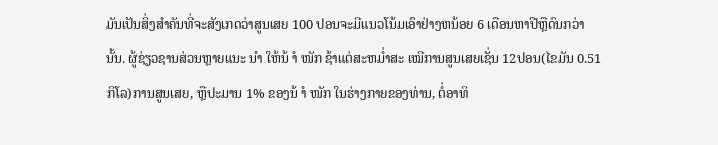ມັນເປັນສິ່ງສໍາຄັນທີ່ຈະສັງເກດວ່າສູນເສຍ 100 ປອນຈະມີແນວໂນ້ມເອົາຢ່າງຫນ້ອຍ 6 ເດືອນຫາປີຫຼືດົນກວ່ານັ້ນ. ຜູ້ຊ່ຽວຊານສ່ວນຫຼາຍແນະ ນຳ ໃຫ້ນ້ ຳ ໜັກ ຊ້າແຕ່ສະຫມໍ່າສະ ເໝີການສູນເສຍເຊັ່ນ 12ປອນ(ໄຂມັນ 0.51 ກິໂລ)ການສູນເສຍ, ຫຼືປະມານ 1% ຂອງນ້ ຳ ໜັກ ໃນຮ່າງກາຍຂອງທ່ານ, ຕໍ່ອາທິ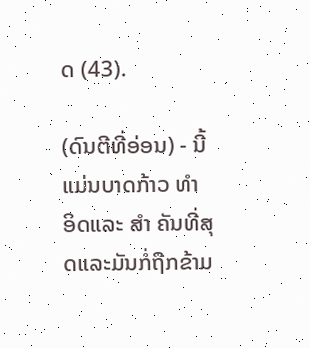ດ (43).

(ດົນຕີທີ່ອ່ອນ) - ນີ້ແມ່ນບາດກ້າວ ທຳ ອິດແລະ ສຳ ຄັນທີ່ສຸດແລະມັນກໍ່ຖືກຂ້າມ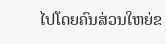ໄປໂດຍຄົນສ່ວນໃຫຍ່ຂ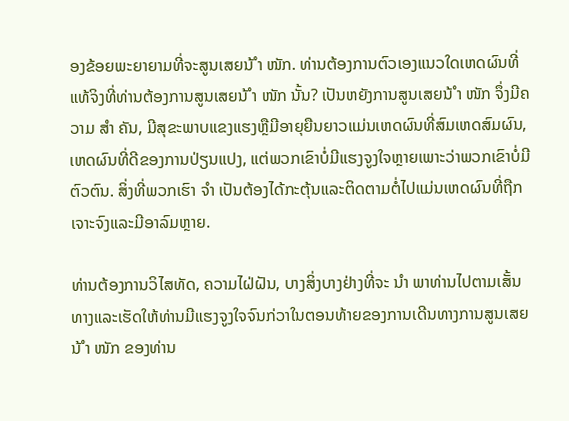ອງຂ້ອຍພະຍາຍາມທີ່ຈະສູນເສຍນ້ ຳ ໜັກ. ທ່ານຕ້ອງການຕົວເອງແນວໃດເຫດຜົນທີ່ແທ້ຈິງທີ່ທ່ານຕ້ອງການສູນເສຍນ້ ຳ ໜັກ ນັ້ນ? ເປັນຫຍັງການສູນເສຍນ້ ຳ ໜັກ ຈຶ່ງມີຄວາມ ສຳ ຄັນ, ມີສຸຂະພາບແຂງແຮງຫຼືມີອາຍຸຍືນຍາວແມ່ນເຫດຜົນທີ່ສົມເຫດສົມຜົນ, ເຫດຜົນທີ່ດີຂອງການປ່ຽນແປງ, ແຕ່ພວກເຂົາບໍ່ມີແຮງຈູງໃຈຫຼາຍເພາະວ່າພວກເຂົາບໍ່ມີຕົວຕົນ. ສິ່ງທີ່ພວກເຮົາ ຈຳ ເປັນຕ້ອງໄດ້ກະຕຸ້ນແລະຕິດຕາມຕໍ່ໄປແມ່ນເຫດຜົນທີ່ຖືກເຈາະຈົງແລະມີອາລົມຫຼາຍ.

ທ່ານຕ້ອງການວິໄສທັດ, ຄວາມໄຝ່ຝັນ, ບາງສິ່ງບາງຢ່າງທີ່ຈະ ນຳ ພາທ່ານໄປຕາມເສັ້ນທາງແລະເຮັດໃຫ້ທ່ານມີແຮງຈູງໃຈຈົນກ່ວາໃນຕອນທ້າຍຂອງການເດີນທາງການສູນເສຍນ້ ຳ ໜັກ ຂອງທ່ານ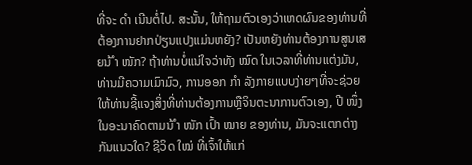ທີ່ຈະ ດຳ ເນີນຕໍ່ໄປ. ສະນັ້ນ, ໃຫ້ຖາມຕົວເອງວ່າເຫດຜົນຂອງທ່ານທີ່ຕ້ອງການຢາກປ່ຽນແປງແມ່ນຫຍັງ? ເປັນຫຍັງທ່ານຕ້ອງການສູນເສຍນ້ ຳ ໜັກ? ຖ້າທ່ານບໍ່ແນ່ໃຈວ່າທັງ ໝົດ ໃນເວລາທີ່ທ່ານແຕ່ງມັນ, ທ່ານມີຄວາມເມົາມົວ, ການອອກ ກຳ ລັງກາຍແບບງ່າຍໆທີ່ຈະຊ່ວຍໃຫ້ທ່ານຊີ້ແຈງສິ່ງທີ່ທ່ານຕ້ອງການຫຼືຈິນຕະນາການຕົວເອງ, ປີ ໜຶ່ງ ໃນອະນາຄົດຕາມນ້ ຳ ໜັກ ເປົ້າ ໝາຍ ຂອງທ່ານ, ມັນຈະແຕກຕ່າງກັນແນວໃດ? ຊີວິດ ໃໝ່ ທີ່ເຈົ້າໃຫ້ແກ່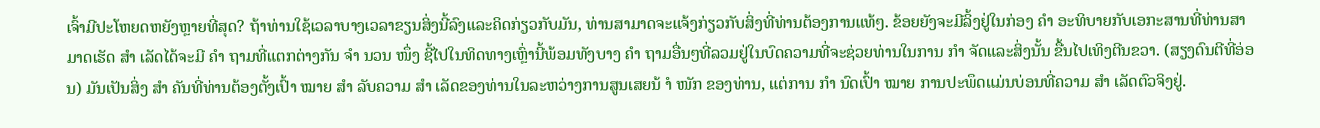ເຈົ້າມີປະໂຫຍດຫຍັງຫຼາຍທີ່ສຸດ? ຖ້າທ່ານໃຊ້ເວລາບາງເວລາຂຽນສິ່ງນີ້ລົງແລະຄິດກ່ຽວກັບມັນ, ທ່ານສາມາດຈະແຈ້ງກ່ຽວກັບສິ່ງທີ່ທ່ານຕ້ອງການແທ້ໆ. ຂ້ອຍຍັງຈະມີລິ້ງຢູ່ໃນກ່ອງ ຄຳ ອະທິບາຍກັບເອກະສານທີ່ທ່ານສາມາດເຮັດ ສຳ ເລັດໄດ້ຈະມີ ຄຳ ຖາມທີ່ແຕກຕ່າງກັນ ຈຳ ນວນ ໜຶ່ງ ຊີ້ໄປໃນທິດທາງເຫຼົ່ານີ້ພ້ອມທັງບາງ ຄຳ ຖາມອື່ນໆທີ່ລວມຢູ່ໃນບົດຄວາມທີ່ຈະຊ່ວຍທ່ານໃນການ ກຳ ຈັດແລະສິ່ງນັ້ນ ຂື້ນໄປເທິງຕີນຂວາ. (ສຽງດົນຕີທີ່ອ່ອນ) ມັນເປັນສິ່ງ ສຳ ຄັນທີ່ທ່ານຕ້ອງຕັ້ງເປົ້າ ໝາຍ ສຳ ລັບຄວາມ ສຳ ເລັດຂອງທ່ານໃນລະຫວ່າງການສູນເສຍນ້ ຳ ໜັກ ຂອງທ່ານ, ແຕ່ການ ກຳ ນົດເປົ້າ ໝາຍ ການປະພຶດແມ່ນບ່ອນທີ່ຄວາມ ສຳ ເລັດຕົວຈິງຢູ່.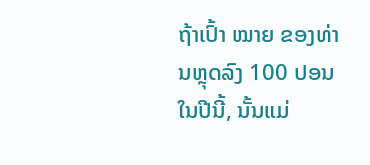ຖ້າເປົ້າ ໝາຍ ຂອງທ່ານຫຼຸດລົງ 100 ປອນໃນປີນີ້, ນັ້ນແມ່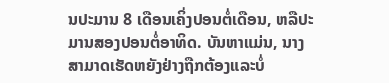ນປະມານ 8 ເດືອນເຄິ່ງປອນຕໍ່ເດືອນ, ຫລືປະມານສອງປອນຕໍ່ອາທິດ. ບັນຫາແມ່ນ, ນາງສາມາດເຮັດຫຍັງຢ່າງຖືກຕ້ອງແລະບໍ່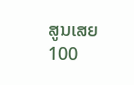ສູນເສຍ 100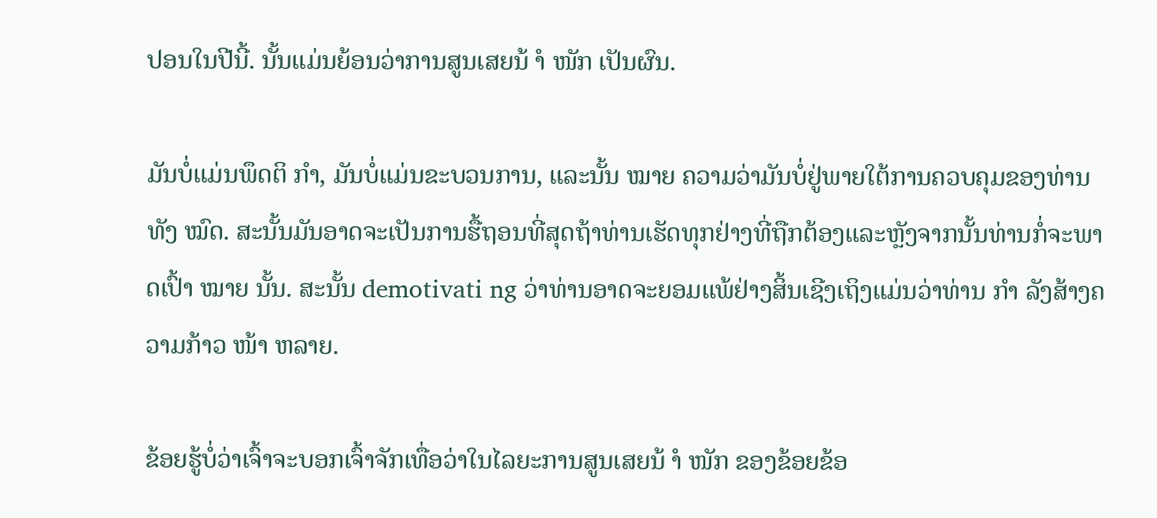ປອນໃນປີນີ້. ນັ້ນແມ່ນຍ້ອນວ່າການສູນເສຍນ້ ຳ ໜັກ ເປັນຜົນ.

ມັນບໍ່ແມ່ນພຶດຕິ ກຳ, ມັນບໍ່ແມ່ນຂະບວນການ, ແລະນັ້ນ ໝາຍ ຄວາມວ່າມັນບໍ່ຢູ່ພາຍໃຕ້ການຄວບຄຸມຂອງທ່ານທັງ ໝົດ. ສະນັ້ນມັນອາດຈະເປັນການຮື້ຖອນທີ່ສຸດຖ້າທ່ານເຮັດທຸກຢ່າງທີ່ຖືກຕ້ອງແລະຫຼັງຈາກນັ້ນທ່ານກໍ່ຈະພາດເປົ້າ ໝາຍ ນັ້ນ. ສະນັ້ນ demotivati ng ວ່າທ່ານອາດຈະຍອມແພ້ຢ່າງສິ້ນເຊີງເຖິງແມ່ນວ່າທ່ານ ກຳ ລັງສ້າງຄວາມກ້າວ ໜ້າ ຫລາຍ.

ຂ້ອຍຮູ້ບໍ່ວ່າເຈົ້າຈະບອກເຈົ້າຈັກເທື່ອວ່າໃນໄລຍະການສູນເສຍນ້ ຳ ໜັກ ຂອງຂ້ອຍຂ້ອ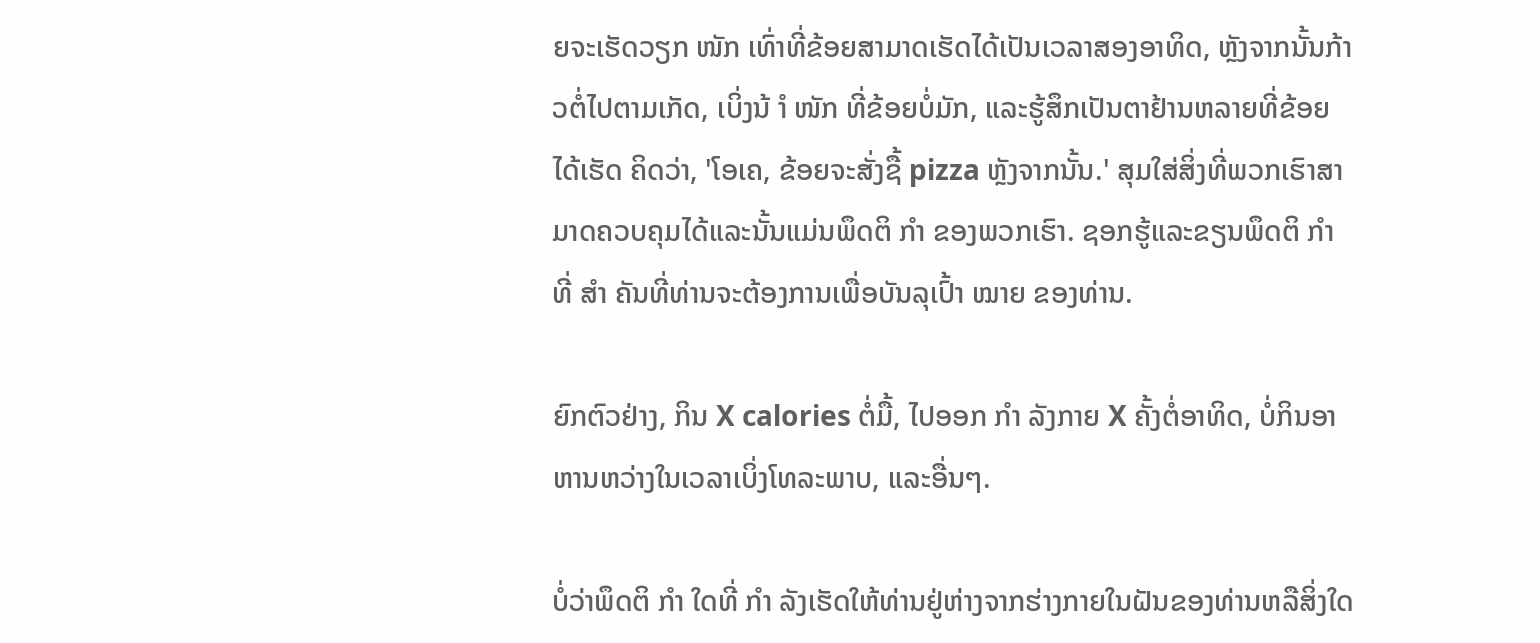ຍຈະເຮັດວຽກ ໜັກ ເທົ່າທີ່ຂ້ອຍສາມາດເຮັດໄດ້ເປັນເວລາສອງອາທິດ, ຫຼັງຈາກນັ້ນກ້າວຕໍ່ໄປຕາມເກັດ, ເບິ່ງນ້ ຳ ໜັກ ທີ່ຂ້ອຍບໍ່ມັກ, ແລະຮູ້ສຶກເປັນຕາຢ້ານຫລາຍທີ່ຂ້ອຍໄດ້ເຮັດ ຄິດວ່າ, 'ໂອເຄ, ຂ້ອຍຈະສັ່ງຊື້ pizza ຫຼັງຈາກນັ້ນ.' ສຸມໃສ່ສິ່ງທີ່ພວກເຮົາສາມາດຄວບຄຸມໄດ້ແລະນັ້ນແມ່ນພຶດຕິ ກຳ ຂອງພວກເຮົາ. ຊອກຮູ້ແລະຂຽນພຶດຕິ ກຳ ທີ່ ສຳ ຄັນທີ່ທ່ານຈະຕ້ອງການເພື່ອບັນລຸເປົ້າ ໝາຍ ຂອງທ່ານ.

ຍົກຕົວຢ່າງ, ກິນ X calories ຕໍ່ມື້, ໄປອອກ ກຳ ລັງກາຍ X ຄັ້ງຕໍ່ອາທິດ, ບໍ່ກິນອາຫານຫວ່າງໃນເວລາເບິ່ງໂທລະພາບ, ແລະອື່ນໆ.

ບໍ່ວ່າພຶດຕິ ກຳ ໃດທີ່ ກຳ ລັງເຮັດໃຫ້ທ່ານຢູ່ຫ່າງຈາກຮ່າງກາຍໃນຝັນຂອງທ່ານຫລືສິ່ງໃດ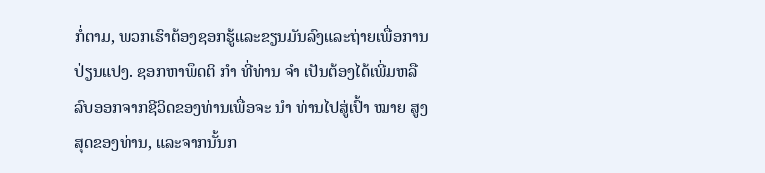ກໍ່ຕາມ, ພວກເຮົາຕ້ອງຊອກຮູ້ແລະຂຽນມັນລົງແລະຖ່າຍເພື່ອການປ່ຽນແປງ. ຊອກຫາພຶດຕິ ກຳ ທີ່ທ່ານ ຈຳ ເປັນຕ້ອງໄດ້ເພີ່ມຫລືລົບອອກຈາກຊີວິດຂອງທ່ານເພື່ອຈະ ນຳ ທ່ານໄປສູ່ເປົ້າ ໝາຍ ສູງສຸດຂອງທ່ານ, ແລະຈາກນັ້ນກ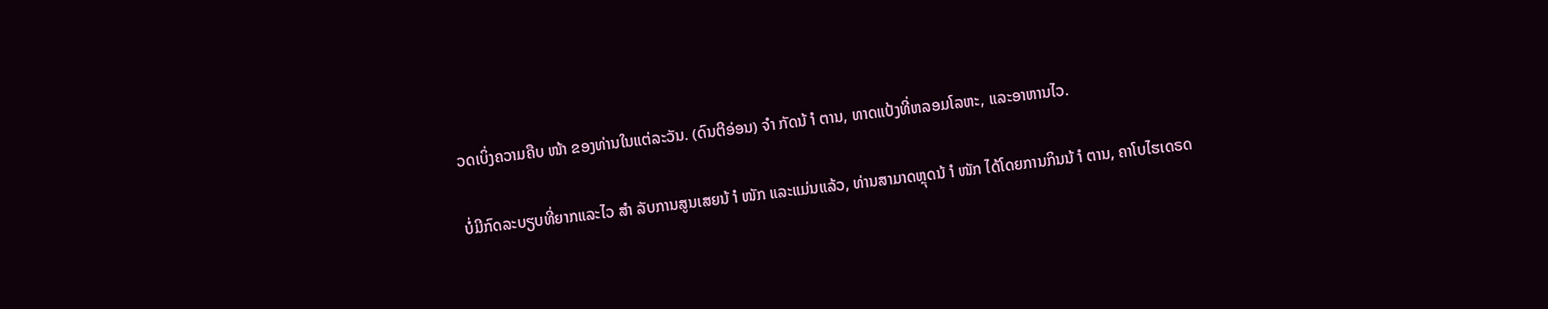ວດເບິ່ງຄວາມຄືບ ໜ້າ ຂອງທ່ານໃນແຕ່ລະວັນ. (ດົນຕີອ່ອນ) ຈຳ ກັດນ້ ຳ ຕານ, ທາດແປ້ງທີ່ຫລອມໂລຫະ, ແລະອາຫານໄວ.

ບໍ່ມີກົດລະບຽບທີ່ຍາກແລະໄວ ສຳ ລັບການສູນເສຍນ້ ຳ ໜັກ ແລະແມ່ນແລ້ວ, ທ່ານສາມາດຫຼຸດນ້ ຳ ໜັກ ໄດ້ໂດຍການກິນນ້ ຳ ຕານ, ຄາໂບໄຮເດຣດ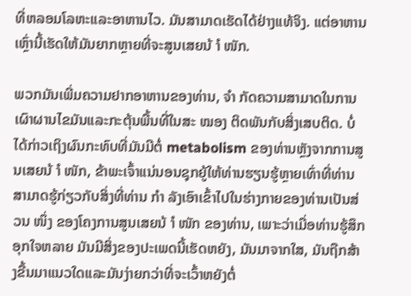ທີ່ຫລອມໂລຫະແລະອາຫານໄວ. ມັນສາມາດເຮັດໄດ້ຢ່າງແທ້ຈິງ. ແຕ່ອາຫານເຫຼົ່ານີ້ເຮັດໃຫ້ມັນຍາກຫຼາຍທີ່ຈະສູນເສຍນ້ ຳ ໜັກ.

ພວກມັນເພີ່ມຄວາມຢາກອາຫານຂອງທ່ານ, ຈຳ ກັດຄວາມສາມາດໃນການເຜົາຜານໄຂມັນແລະກະຕຸ້ນພື້ນທີ່ໃນສະ ໝອງ ຕິດພັນກັບສິ່ງເສບຕິດ. ບໍ່ໄດ້ກ່າວເຖິງຜົນກະທົບທີ່ມັນມີຕໍ່ metabolism ຂອງທ່ານຫຼັງຈາກການສູນເສຍນ້ ຳ ໜັກ, ຂ້າພະເຈົ້າແນ່ນອນຊຸກຍູ້ໃຫ້ທ່ານຮຽນຮູ້ຫຼາຍເທົ່າທີ່ທ່ານສາມາດຮູ້ກ່ຽວກັບສິ່ງທີ່ທ່ານ ກຳ ລັງເອົາເຂົ້າໄປໃນຮ່າງກາຍຂອງທ່ານເປັນສ່ວນ ໜຶ່ງ ຂອງໂຄງການສູນເສຍນ້ ຳ ໜັກ ຂອງທ່ານ, ເພາະວ່າເມື່ອທ່ານຮູ້ສຶກອຸກໃຈຫລາຍ ມັນມີສິ່ງຂອງປະເພດນີ້ເຮັດຫຍັງ, ມັນມາຈາກໃສ, ມັນຖືກສ້າງຂື້ນມາແນວໃດແລະມັນງ່າຍກວ່າທີ່ຈະເວົ້າຫຍັງຕໍ່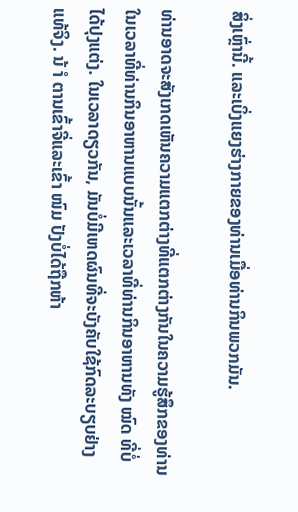ສິ່ງເຫຼົ່ານີ້. ແລະເບິ່ງແຍງຮ່າງກາຍຂອງທ່ານເມື່ອທ່ານກິນພວກມັນ.

ທ່ານອາດຈະສັງເກດເຫັນຄວາມແຕກຕ່າງທີ່ແຕກຕ່າງກັນໃນຄວາມຮູ້ສຶກຂອງທ່ານໃນເວລາທີ່ທ່ານກິນອາຫານແບບນັ້ນແລະເວລາທີ່ທ່ານກິນອາຫານທັງ ໝົດ ທີ່ບໍ່ໄດ້ປຸງແຕ່ງ. ໃນເວລາດຽວກັນ, ມັນບໍ່ມີເຫດຜົນທີ່ຈະບັງຄັບໃຊ້ກົດລະບຽບຢ່າງແທ້ຈິງ. ນ້ ຳ ຕານເຂົ້າຈີ່ແລະເຂົ້າ ໜົມ ປັງບໍ່ໄດ້ຖືກຫ້າ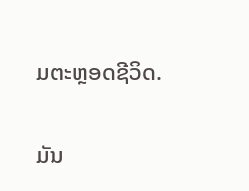ມຕະຫຼອດຊີວິດ.

ມັນ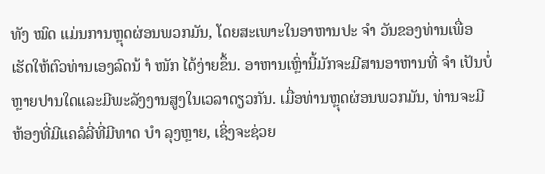ທັງ ໝົດ ແມ່ນການຫຼຸດຜ່ອນພວກມັນ, ໂດຍສະເພາະໃນອາຫານປະ ຈຳ ວັນຂອງທ່ານເພື່ອເຮັດໃຫ້ຕົວທ່ານເອງລົດນ້ ຳ ໜັກ ໄດ້ງ່າຍຂຶ້ນ. ອາຫານເຫຼົ່ານີ້ມັກຈະມີສານອາຫານທີ່ ຈຳ ເປັນບໍ່ຫຼາຍປານໃດແລະມີພະລັງງານສູງໃນເວລາດຽວກັນ. ເມື່ອທ່ານຫຼຸດຜ່ອນພວກມັນ, ທ່ານຈະມີຫ້ອງທີ່ມີແຄລໍລີ່ທີ່ມີທາດ ບຳ ລຸງຫຼາຍ, ເຊິ່ງຈະຊ່ວຍ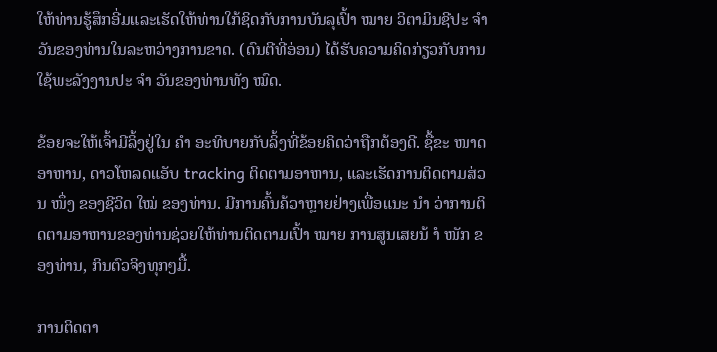ໃຫ້ທ່ານຮູ້ສຶກອີ່ມແລະເຮັດໃຫ້ທ່ານໃກ້ຊິດກັບການບັນລຸເປົ້າ ໝາຍ ວິຕາມິນຊີປະ ຈຳ ວັນຂອງທ່ານໃນລະຫວ່າງການຂາດ. (ດົນຕີທີ່ອ່ອນ) ໄດ້ຮັບຄວາມຄິດກ່ຽວກັບການໃຊ້ພະລັງງານປະ ຈຳ ວັນຂອງທ່ານທັງ ໝົດ.

ຂ້ອຍຈະໃຫ້ເຈົ້າມີລິ້ງຢູ່ໃນ ຄຳ ອະທິບາຍກັບລິ້ງທີ່ຂ້ອຍຄິດວ່າຖືກຕ້ອງດີ. ຊື້ຂະ ໜາດ ອາຫານ, ດາວໂຫລດແອັບ tracking ຕິດຕາມອາຫານ, ແລະເຮັດການຕິດຕາມສ່ວນ ໜຶ່ງ ຂອງຊີວິດ ໃໝ່ ຂອງທ່ານ. ມີການຄົ້ນຄ້ວາຫຼາຍຢ່າງເພື່ອແນະ ນຳ ວ່າການຕິດຕາມອາຫານຂອງທ່ານຊ່ວຍໃຫ້ທ່ານຕິດຕາມເປົ້າ ໝາຍ ການສູນເສຍນ້ ຳ ໜັກ ຂອງທ່ານ, ກິນຕົວຈິງທຸກໆມື້.

ການຕິດຕາ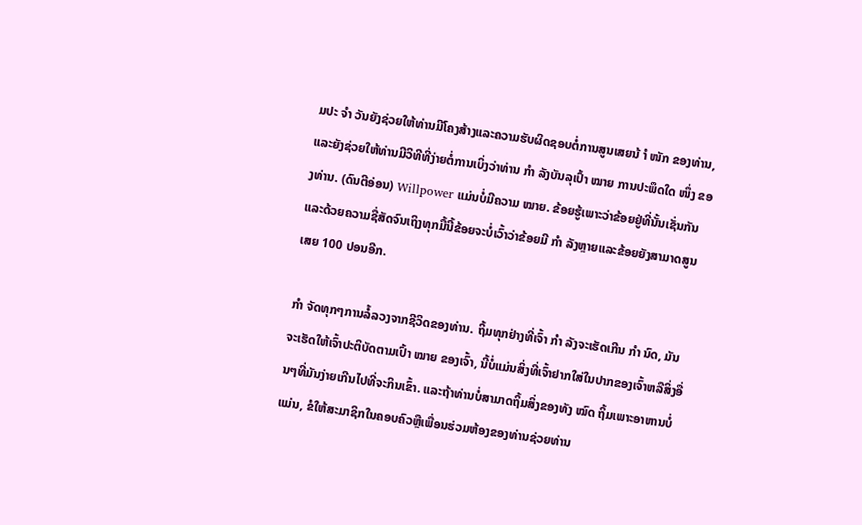ມປະ ຈຳ ວັນຍັງຊ່ວຍໃຫ້ທ່ານມີໂຄງສ້າງແລະຄວາມຮັບຜິດຊອບຕໍ່ການສູນເສຍນ້ ຳ ໜັກ ຂອງທ່ານ, ແລະຍັງຊ່ວຍໃຫ້ທ່ານມີວິທີທີ່ງ່າຍຕໍ່ການເບິ່ງວ່າທ່ານ ກຳ ລັງບັນລຸເປົ້າ ໝາຍ ການປະພຶດໃດ ໜຶ່ງ ຂອງທ່ານ. (ດົນຕີອ່ອນ) Willpower ແມ່ນບໍ່ມີຄວາມ ໝາຍ. ຂ້ອຍຮູ້ເພາະວ່າຂ້ອຍຢູ່ທີ່ນັ້ນເຊັ່ນກັນແລະດ້ວຍຄວາມຊື່ສັດຈົນເຖິງທຸກມື້ນີ້ຂ້ອຍຈະບໍ່ເວົ້າວ່າຂ້ອຍມີ ກຳ ລັງຫຼາຍແລະຂ້ອຍຍັງສາມາດສູນເສຍ 100 ປອນອີກ.

ກຳ ຈັດທຸກໆການລໍ້ລວງຈາກຊີວິດຂອງທ່ານ. ຖິ້ມທຸກຢ່າງທີ່ເຈົ້າ ກຳ ລັງຈະເຮັດເກີນ ກຳ ນົດ, ມັນຈະເຮັດໃຫ້ເຈົ້າປະຕິບັດຕາມເປົ້າ ໝາຍ ຂອງເຈົ້າ, ນີ້ບໍ່ແມ່ນສິ່ງທີ່ເຈົ້າຢາກໃສ່ໃນປາກຂອງເຈົ້າຫລືສິ່ງອື່ນໆທີ່ມັນງ່າຍເກີນໄປທີ່ຈະກິນເຂົ້າ. ແລະຖ້າທ່ານບໍ່ສາມາດຖິ້ມສິ່ງຂອງທັງ ໝົດ ຖິ້ມເພາະອາຫານບໍ່ແມ່ນ, ຂໍໃຫ້ສະມາຊິກໃນຄອບຄົວຫຼືເພື່ອນຮ່ວມຫ້ອງຂອງທ່ານຊ່ວຍທ່ານ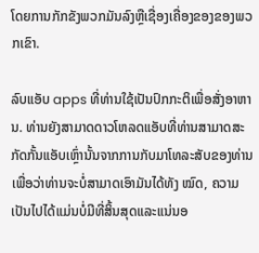ໂດຍການກັກຂັງພວກມັນລົງຫຼືເຊື່ອງເຄື່ອງຂອງຂອງພວກເຂົາ.

ລົບແອັບ apps ທີ່ທ່ານໃຊ້ເປັນປົກກະຕິເພື່ອສັ່ງອາຫານ. ທ່ານຍັງສາມາດດາວໂຫລດແອັບທີ່ທ່ານສາມາດສະກັດກັ້ນແອັບເຫຼົ່ານັ້ນຈາກການກັບມາໂທລະສັບຂອງທ່ານເພື່ອວ່າທ່ານຈະບໍ່ສາມາດເອົາມັນໄດ້ທັງ ໝົດ, ຄວາມເປັນໄປໄດ້ແມ່ນບໍ່ມີທີ່ສິ້ນສຸດແລະແນ່ນອ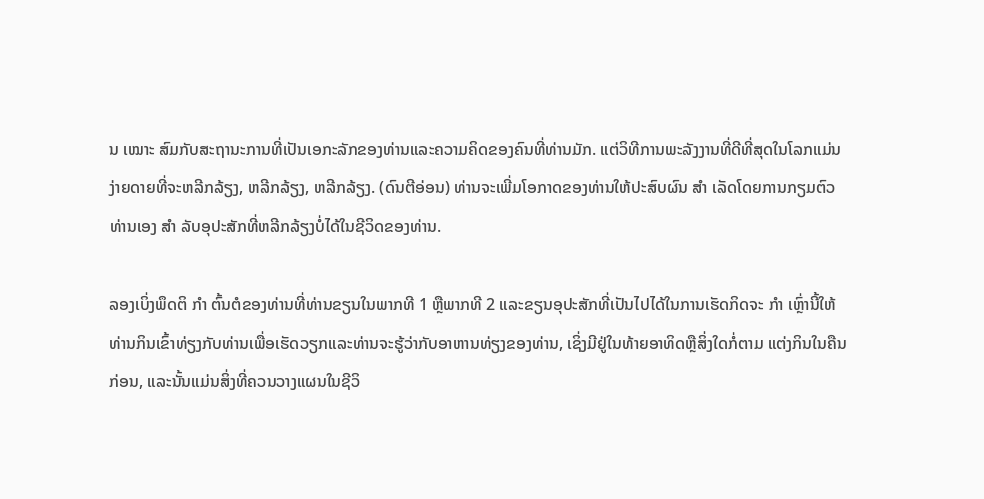ນ ເໝາະ ສົມກັບສະຖານະການທີ່ເປັນເອກະລັກຂອງທ່ານແລະຄວາມຄິດຂອງຄົນທີ່ທ່ານມັກ. ແຕ່ວິທີການພະລັງງານທີ່ດີທີ່ສຸດໃນໂລກແມ່ນງ່າຍດາຍທີ່ຈະຫລີກລ້ຽງ, ຫລີກລ້ຽງ, ຫລີກລ້ຽງ. (ດົນຕີອ່ອນ) ທ່ານຈະເພີ່ມໂອກາດຂອງທ່ານໃຫ້ປະສົບຜົນ ສຳ ເລັດໂດຍການກຽມຕົວທ່ານເອງ ສຳ ລັບອຸປະສັກທີ່ຫລີກລ້ຽງບໍ່ໄດ້ໃນຊີວິດຂອງທ່ານ.

ລອງເບິ່ງພຶດຕິ ກຳ ຕົ້ນຕໍຂອງທ່ານທີ່ທ່ານຂຽນໃນພາກທີ 1 ຫຼືພາກທີ 2 ແລະຂຽນອຸປະສັກທີ່ເປັນໄປໄດ້ໃນການເຮັດກິດຈະ ກຳ ເຫຼົ່ານີ້ໃຫ້ທ່ານກິນເຂົ້າທ່ຽງກັບທ່ານເພື່ອເຮັດວຽກແລະທ່ານຈະຮູ້ວ່າກັບອາຫານທ່ຽງຂອງທ່ານ, ເຊິ່ງມີຢູ່ໃນທ້າຍອາທິດຫຼືສິ່ງໃດກໍ່ຕາມ ແຕ່ງກິນໃນຄືນກ່ອນ, ແລະນັ້ນແມ່ນສິ່ງທີ່ຄວນວາງແຜນໃນຊີວິ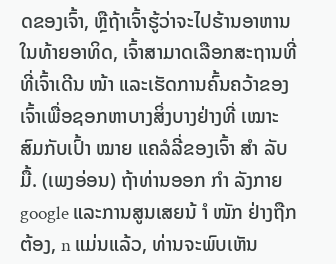ດຂອງເຈົ້າ, ຫຼືຖ້າເຈົ້າຮູ້ວ່າຈະໄປຮ້ານອາຫານໃນທ້າຍອາທິດ, ເຈົ້າສາມາດເລືອກສະຖານທີ່ທີ່ເຈົ້າເດີນ ໜ້າ ແລະເຮັດການຄົ້ນຄວ້າຂອງເຈົ້າເພື່ອຊອກຫາບາງສິ່ງບາງຢ່າງທີ່ ເໝາະ ສົມກັບເປົ້າ ໝາຍ ແຄລໍລີ່ຂອງເຈົ້າ ສຳ ລັບ ມື້. (ເພງອ່ອນ) ຖ້າທ່ານອອກ ກຳ ລັງກາຍ google ແລະການສູນເສຍນ້ ຳ ໜັກ ຢ່າງຖືກຕ້ອງ, n ແມ່ນແລ້ວ, ທ່ານຈະພົບເຫັນ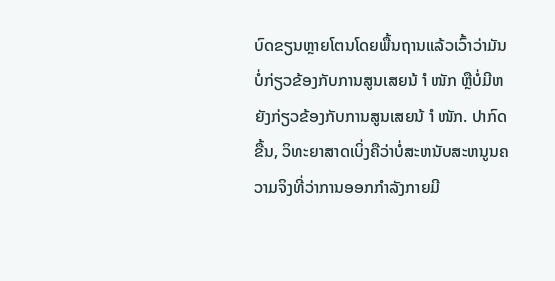ບົດຂຽນຫຼາຍໂຕນໂດຍພື້ນຖານແລ້ວເວົ້າວ່າມັນບໍ່ກ່ຽວຂ້ອງກັບການສູນເສຍນ້ ຳ ໜັກ ຫຼືບໍ່ມີຫຍັງກ່ຽວຂ້ອງກັບການສູນເສຍນ້ ຳ ໜັກ. ປາກົດຂື້ນ, ວິທະຍາສາດເບິ່ງຄືວ່າບໍ່ສະຫນັບສະຫນູນຄວາມຈິງທີ່ວ່າການອອກກໍາລັງກາຍມີ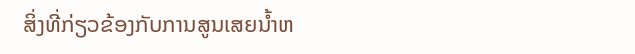ສິ່ງທີ່ກ່ຽວຂ້ອງກັບການສູນເສຍນ້ຳຫ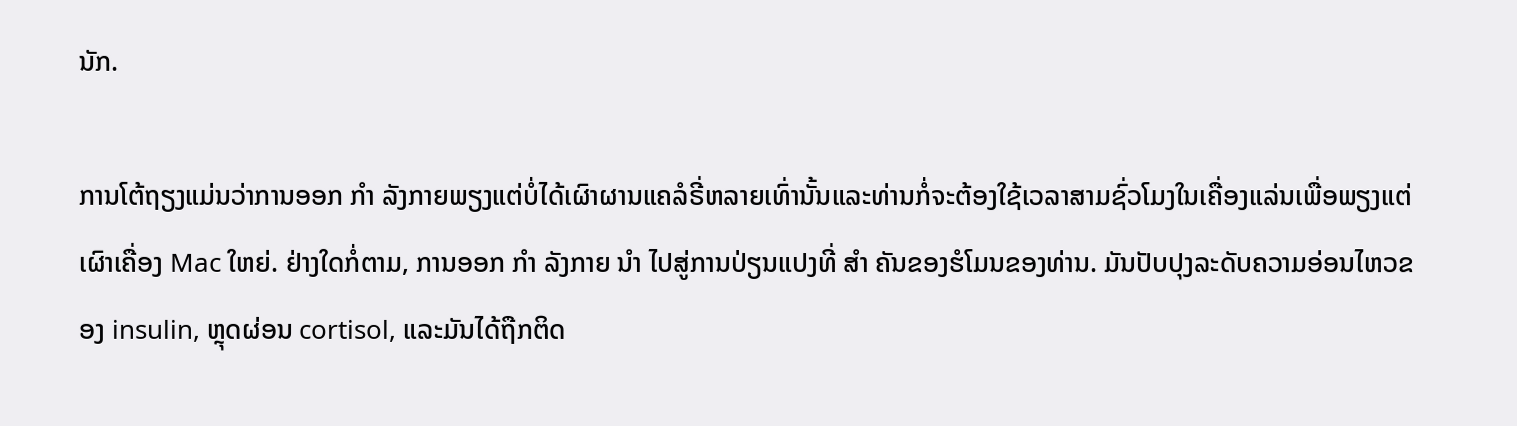ນັກ.

ການໂຕ້ຖຽງແມ່ນວ່າການອອກ ກຳ ລັງກາຍພຽງແຕ່ບໍ່ໄດ້ເຜົາຜານແຄລໍຣີ່ຫລາຍເທົ່ານັ້ນແລະທ່ານກໍ່ຈະຕ້ອງໃຊ້ເວລາສາມຊົ່ວໂມງໃນເຄື່ອງແລ່ນເພື່ອພຽງແຕ່ເຜົາເຄື່ອງ Mac ໃຫຍ່. ຢ່າງໃດກໍ່ຕາມ, ການອອກ ກຳ ລັງກາຍ ນຳ ໄປສູ່ການປ່ຽນແປງທີ່ ສຳ ຄັນຂອງຮໍໂມນຂອງທ່ານ. ມັນປັບປຸງລະດັບຄວາມອ່ອນໄຫວຂອງ insulin, ຫຼຸດຜ່ອນ cortisol, ແລະມັນໄດ້ຖືກຕິດ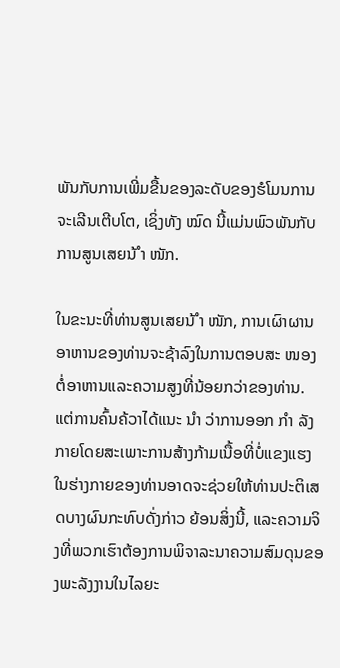ພັນກັບການເພີ່ມຂື້ນຂອງລະດັບຂອງຮໍໂມນການຈະເລີນເຕີບໂຕ, ເຊິ່ງທັງ ໝົດ ນີ້ແມ່ນພົວພັນກັບການສູນເສຍນ້ ຳ ໜັກ.

ໃນຂະນະທີ່ທ່ານສູນເສຍນ້ ຳ ໜັກ, ການເຜົາຜານອາຫານຂອງທ່ານຈະຊ້າລົງໃນການຕອບສະ ໜອງ ຕໍ່ອາຫານແລະຄວາມສູງທີ່ນ້ອຍກວ່າຂອງທ່ານ. ແຕ່ການຄົ້ນຄ້ວາໄດ້ແນະ ນຳ ວ່າການອອກ ກຳ ລັງກາຍໂດຍສະເພາະການສ້າງກ້າມເນື້ອທີ່ບໍ່ແຂງແຮງໃນຮ່າງກາຍຂອງທ່ານອາດຈະຊ່ວຍໃຫ້ທ່ານປະຕິເສດບາງຜົນກະທົບດັ່ງກ່າວ ຍ້ອນສິ່ງນີ້, ແລະຄວາມຈິງທີ່ພວກເຮົາຕ້ອງການພິຈາລະນາຄວາມສົມດຸນຂອງພະລັງງານໃນໄລຍະ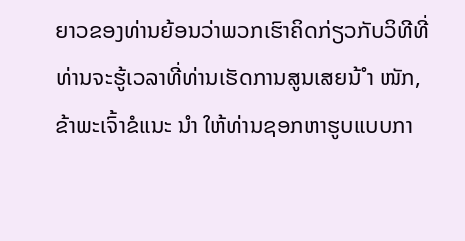ຍາວຂອງທ່ານຍ້ອນວ່າພວກເຮົາຄິດກ່ຽວກັບວິທີທີ່ທ່ານຈະຮູ້ເວລາທີ່ທ່ານເຮັດການສູນເສຍນ້ ຳ ໜັກ, ຂ້າພະເຈົ້າຂໍແນະ ນຳ ໃຫ້ທ່ານຊອກຫາຮູບແບບກາ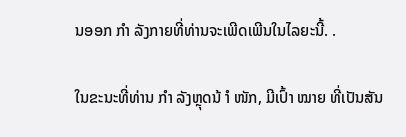ນອອກ ກຳ ລັງກາຍທີ່ທ່ານຈະເພີດເພີນໃນໄລຍະນີ້. .

ໃນຂະນະທີ່ທ່ານ ກຳ ລັງຫຼຸດນ້ ຳ ໜັກ, ມີເປົ້າ ໝາຍ ທີ່ເປັນສັນ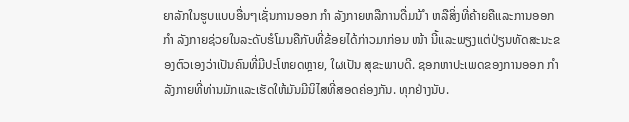ຍາລັກໃນຮູບແບບອື່ນໆເຊັ່ນການອອກ ກຳ ລັງກາຍຫລືການດື່ມນ້ ຳ ຫລືສິ່ງທີ່ຄ້າຍຄືແລະການອອກ ກຳ ລັງກາຍຊ່ວຍໃນລະດັບຮໍໂມນຄືກັບທີ່ຂ້ອຍໄດ້ກ່າວມາກ່ອນ ໜ້າ ນີ້ແລະພຽງແຕ່ປ່ຽນທັດສະນະຂອງຕົວເອງວ່າເປັນຄົນທີ່ມີປະໂຫຍດຫຼາຍ, ໃຜເປັນ ສຸຂະພາບດີ. ຊອກຫາປະເພດຂອງການອອກ ກຳ ລັງກາຍທີ່ທ່ານມັກແລະເຮັດໃຫ້ມັນມີນິໄສທີ່ສອດຄ່ອງກັນ. ທຸກຢ່າງນັບ.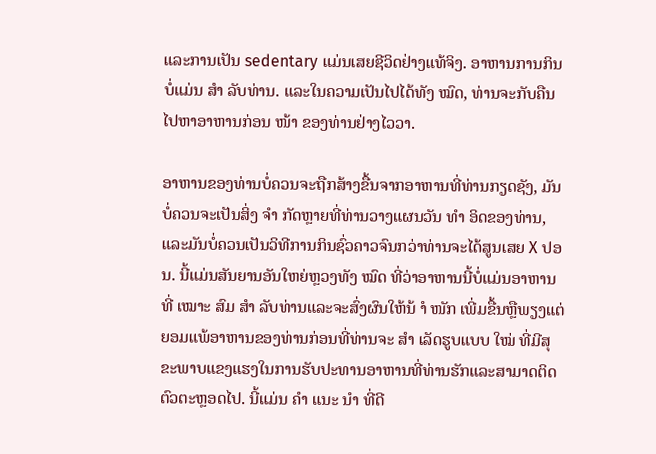ແລະການເປັນ sedentary ແມ່ນເສຍຊີວິດຢ່າງແທ້ຈິງ. ອາຫານການກິນບໍ່ແມ່ນ ສຳ ລັບທ່ານ. ແລະໃນຄວາມເປັນໄປໄດ້ທັງ ໝົດ, ທ່ານຈະກັບຄືນໄປຫາອາຫານກ່ອນ ໜ້າ ຂອງທ່ານຢ່າງໄວວາ.

ອາຫານຂອງທ່ານບໍ່ຄວນຈະຖືກສ້າງຂື້ນຈາກອາຫານທີ່ທ່ານກຽດຊັງ, ມັນບໍ່ຄວນຈະເປັນສິ່ງ ຈຳ ກັດຫຼາຍທີ່ທ່ານວາງແຜນວັນ ທຳ ອິດຂອງທ່ານ, ແລະມັນບໍ່ຄວນເປັນວິທີການກິນຊົ່ວຄາວຈົນກວ່າທ່ານຈະໄດ້ສູນເສຍ X ປອນ. ນີ້ແມ່ນສັນຍານອັນໃຫຍ່ຫຼວງທັງ ໝົດ ທີ່ວ່າອາຫານນີ້ບໍ່ແມ່ນອາຫານທີ່ ເໝາະ ສົມ ສຳ ລັບທ່ານແລະຈະສົ່ງຜົນໃຫ້ນ້ ຳ ໜັກ ເພີ່ມຂື້ນຫຼືພຽງແຕ່ຍອມແພ້ອາຫານຂອງທ່ານກ່ອນທີ່ທ່ານຈະ ສຳ ເລັດຮູບແບບ ໃໝ່ ທີ່ມີສຸຂະພາບແຂງແຮງໃນການຮັບປະທານອາຫານທີ່ທ່ານຮັກແລະສາມາດຕິດຕົວຕະຫຼອດໄປ. ນີ້ແມ່ນ ຄຳ ແນະ ນຳ ທີ່ດີ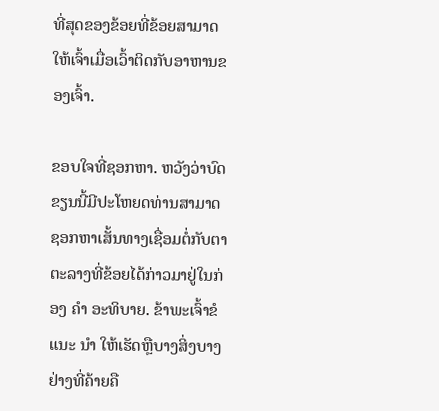ທີ່ສຸດຂອງຂ້ອຍທີ່ຂ້ອຍສາມາດໃຫ້ເຈົ້າເມື່ອເວົ້າຕິດກັບອາຫານຂອງເຈົ້າ.

ຂອບໃຈທີ່ຊອກຫາ. ຫວັງວ່າບົດຂຽນນີ້ມີປະໂຫຍດທ່ານສາມາດຊອກຫາເສັ້ນທາງເຊື່ອມຕໍ່ກັບຕາຕະລາງທີ່ຂ້ອຍໄດ້ກ່າວມາຢູ່ໃນກ່ອງ ຄຳ ອະທິບາຍ. ຂ້າພະເຈົ້າຂໍແນະ ນຳ ໃຫ້ເຮັດຫຼືບາງສິ່ງບາງຢ່າງທີ່ຄ້າຍຄື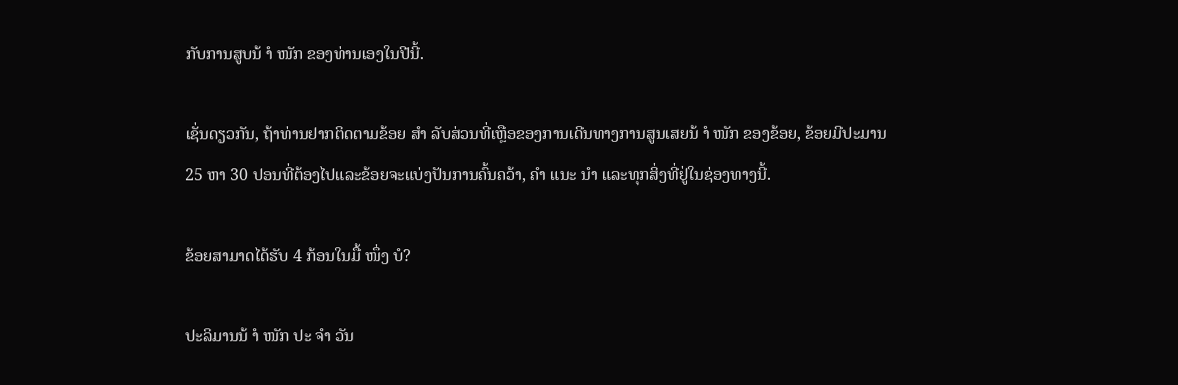ກັບການສູບນ້ ຳ ໜັກ ຂອງທ່ານເອງໃນປີນີ້.

ເຊັ່ນດຽວກັນ, ຖ້າທ່ານຢາກຕິດຕາມຂ້ອຍ ສຳ ລັບສ່ວນທີ່ເຫຼືອຂອງການເດີນທາງການສູນເສຍນ້ ຳ ໜັກ ຂອງຂ້ອຍ, ຂ້ອຍມີປະມານ 25 ຫາ 30 ປອນທີ່ຕ້ອງໄປແລະຂ້ອຍຈະແບ່ງປັນການຄົ້ນຄວ້າ, ຄຳ ແນະ ນຳ ແລະທຸກສິ່ງທີ່ຢູ່ໃນຊ່ອງທາງນີ້.

ຂ້ອຍສາມາດໄດ້ຮັບ 4 ກ້ອນໃນມື້ ໜຶ່ງ ບໍ?

ປະລິມານນ້ ຳ ໜັກ ປະ ຈຳ ວັນ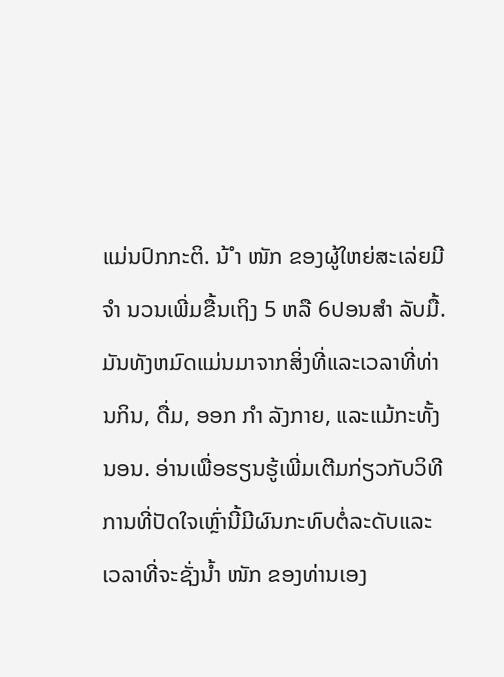ແມ່ນປົກກະຕິ. ນ້ ຳ ໜັກ ຂອງຜູ້ໃຫຍ່ສະເລ່ຍມີ ຈຳ ນວນເພີ່ມຂື້ນເຖິງ 5 ຫລື 6ປອນສຳ ລັບມື້. ມັນທັງຫມົດແມ່ນມາຈາກສິ່ງທີ່ແລະເວລາທີ່ທ່ານກິນ, ດື່ມ, ອອກ ກຳ ລັງກາຍ, ແລະແມ້ກະທັ້ງນອນ. ອ່ານເພື່ອຮຽນຮູ້ເພີ່ມເຕີມກ່ຽວກັບວິທີການທີ່ປັດໃຈເຫຼົ່ານີ້ມີຜົນກະທົບຕໍ່ລະດັບແລະເວລາທີ່ຈະຊັ່ງນໍ້າ ໜັກ ຂອງທ່ານເອງ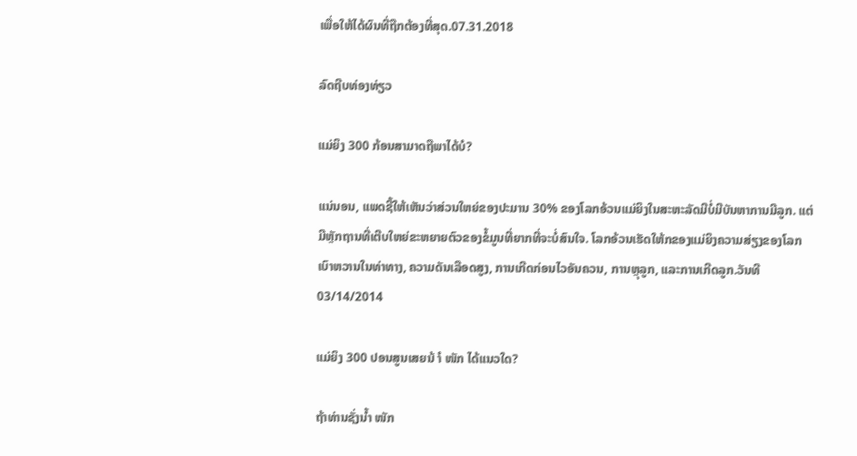ເພື່ອໃຫ້ໄດ້ຜົນທີ່ຖືກຕ້ອງທີ່ສຸດ.07.31.2018

ລົດຖີບທ່ອງທ່ຽວ

ແມ່ຍິງ 300 ກ້ອນສາມາດຖືພາໄດ້ບໍ?

ແນ່ນອນ, ແພດຊີ້ໃຫ້ເຫັນວ່າສ່ວນໃຫຍ່ຂອງປະມານ 30% ຂອງໂລກອ້ວນແມ່ຍິງໃນສະຫະລັດມີບໍ່ມີບັນຫາການມີລູກ. ແຕ່ມີຫຼັກຖານທີ່ເຕີບໃຫຍ່ຂະຫຍາຍຕົວຂອງຂໍ້ມູນທີ່ຍາກທີ່ຈະບໍ່ສົນໃຈ. ໂລກອ້ວນເຮັດໃຫ້ກຂອງແມ່ຍິງຄວາມສ່ຽງຂອງໂລກເບົາຫວານໃນທ່າທາງ, ຄວາມດັນເລືອດສູງ, ການເກີດກ່ອນໄວອັນຄວນ, ການຫຼຸລູກ, ແລະການເກີດລູກ.ວັນທີ 03/14/2014

ແມ່ຍິງ 300 ປອນສູນເສຍນ້ ຳ ໜັກ ໄດ້ແນວໃດ?

ຖ້າທ່ານຊັ່ງນໍ້າ ໜັກ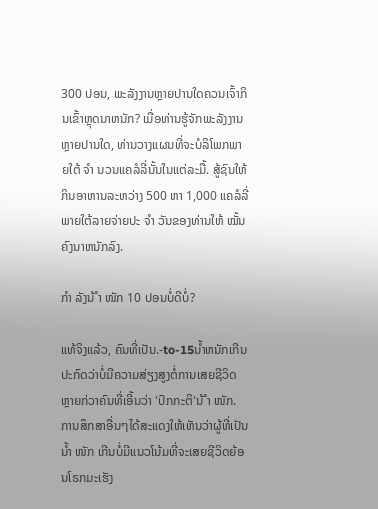300 ປອນ, ພະລັງງານຫຼາຍປານໃດຄວນເຈົ້າກິນເຂົ້າຫຼຸດນາຫນັກ? ເມື່ອທ່ານຮູ້ຈັກພະລັງງານຫຼາຍປານໃດ, ທ່ານວາງແຜນທີ່ຈະບໍລິໂພກພາຍໃຕ້ ຈຳ ນວນແຄລໍລີ່ນັ້ນໃນແຕ່ລະມື້. ສູ້ຊົນໃຫ້ກິນອາຫານລະຫວ່າງ 500 ຫາ 1,000 ແຄລໍລີ່ພາຍໃຕ້ລາຍຈ່າຍປະ ຈຳ ວັນຂອງທ່ານໃຫ້ ໝັ້ນ ຄົງນາຫນັກລົງ.

ກຳ ລັງນ້ ຳ ໜັກ 10 ປອນບໍ່ດີບໍ່?

ແທ້ຈິງແລ້ວ, ຄົນທີ່ເປັນ.-to-15ນ້ຳຫນັກເກີນປະກົດວ່າບໍ່ມີຄວາມສ່ຽງສູງຕໍ່ການເສຍຊີວິດຫຼາຍກ່ວາຄົນທີ່ເອີ້ນວ່າ 'ປົກກະຕິ'ນ້ ຳ ໜັກ. ການສຶກສາອື່ນໆໄດ້ສະແດງໃຫ້ເຫັນວ່າຜູ້ທີ່ເປັນນໍ້າ ໜັກ ເກີນບໍ່ມີແນວໂນ້ມທີ່ຈະເສຍຊີວິດຍ້ອນໂຣກມະເຮັງ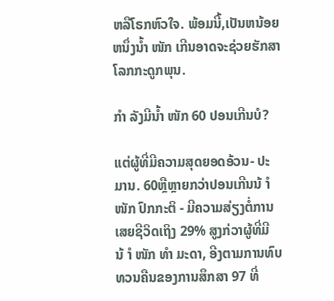ຫລືໂຣກຫົວໃຈ. ພ້ອມນີ້,ເປັນຫນ້ອຍຫນຶ່ງນໍ້າ ໜັກ ເກີນອາດຈະຊ່ວຍຮັກສາໂລກກະດູກພຸນ.

ກຳ ລັງມີນໍ້າ ໜັກ 60 ປອນເກີນບໍ?

ແຕ່ຜູ້ທີ່ມີຄວາມສຸດຍອດອ້ວນ- ປະມານ. 60ຫຼືຫຼາຍກວ່າປອນເກີນນ້ ຳ ໜັກ ປົກກະຕິ - ມີຄວາມສ່ຽງຕໍ່ການເສຍຊີວິດເຖິງ 29% ສູງກ່ວາຜູ້ທີ່ມີນ້ ຳ ໜັກ ທຳ ມະດາ, ອີງຕາມການທົບທວນຄືນຂອງການສຶກສາ 97 ທີ່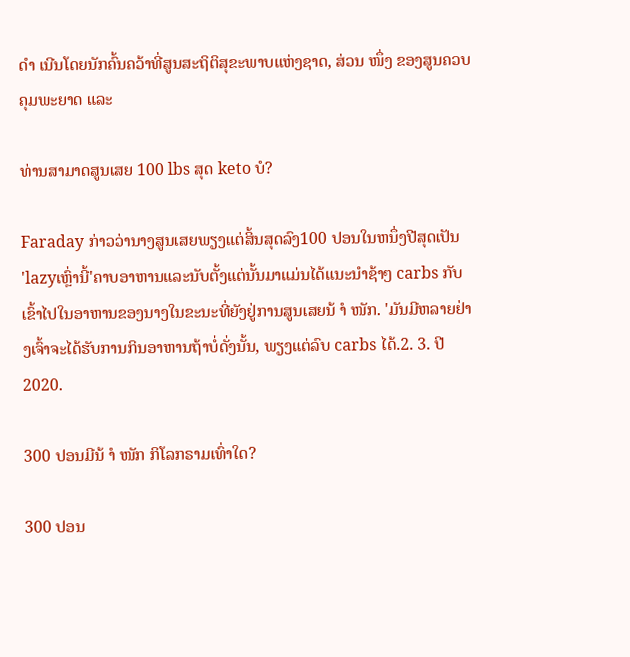ດຳ ເນີນໂດຍນັກຄົ້ນຄວ້າທີ່ສູນສະຖິຕິສຸຂະພາບແຫ່ງຊາດ, ສ່ວນ ໜຶ່ງ ຂອງສູນຄວບຄຸມພະຍາດ ແລະ

ທ່ານສາມາດສູນເສຍ 100 lbs ສຸດ keto ບໍ?

Faraday ກ່າວວ່ານາງສູນເສຍພຽງແຕ່ສິ້ນສຸດລົງ100 ປອນໃນຫນຶ່ງປີສຸດເປັນ 'lazyເຫຼົ່ານີ້'ຄາບອາຫານແລະນັບຕັ້ງແຕ່ນັ້ນມາແມ່ນໄດ້ແນະນໍາຊ້າໆ carbs ກັບເຂົ້າໄປໃນອາຫານຂອງນາງໃນຂະນະທີ່ຍັງຢູ່ການສູນເສຍນ້ ຳ ໜັກ. 'ມັນມີຫລາຍຢ່າງເຈົ້າຈະໄດ້ຮັບການກິນອາຫານຖ້າບໍ່ດັ່ງນັ້ນ, ພຽງແຕ່ລົບ carbs ໄດ້.2. 3. ປີ 2020.

300 ປອນມີນ້ ຳ ໜັກ ກິໂລກຣາມເທົ່າໃດ?

300 ປອນ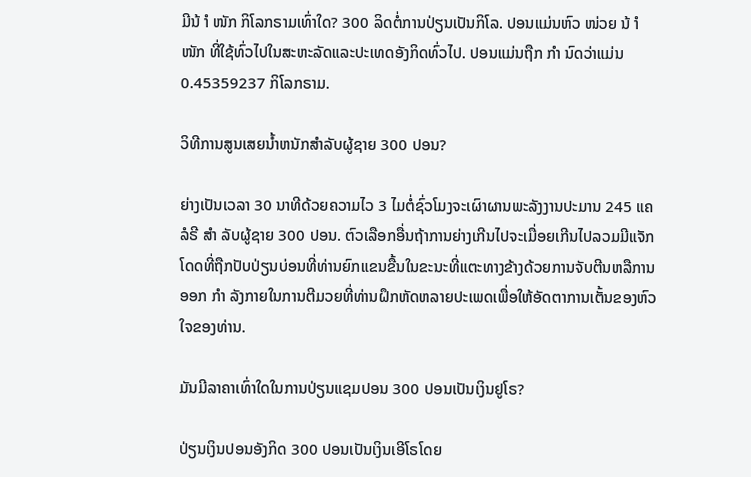ມີນ້ ຳ ໜັກ ກິໂລກຣາມເທົ່າໃດ? 300 ລິດຕໍ່ການປ່ຽນເປັນກິໂລ. ປອນແມ່ນຫົວ ໜ່ວຍ ນ້ ຳ ໜັກ ທີ່ໃຊ້ທົ່ວໄປໃນສະຫະລັດແລະປະເທດອັງກິດທົ່ວໄປ. ປອນແມ່ນຖືກ ກຳ ນົດວ່າແມ່ນ 0.45359237 ກິໂລກຣາມ.

ວິທີການສູນເສຍນ້ຳຫນັກສໍາລັບຜູ້ຊາຍ 300 ປອນ?

ຍ່າງເປັນເວລາ 30 ນາທີດ້ວຍຄວາມໄວ 3 ໄມຕໍ່ຊົ່ວໂມງຈະເຜົາຜານພະລັງງານປະມານ 245 ແຄລໍຣີ ສຳ ລັບຜູ້ຊາຍ 300 ປອນ. ຕົວເລືອກອື່ນຖ້າການຍ່າງເກີນໄປຈະເມື່ອຍເກີນໄປລວມມີແຈັກໂດດທີ່ຖືກປັບປ່ຽນບ່ອນທີ່ທ່ານຍົກແຂນຂື້ນໃນຂະນະທີ່ແຕະທາງຂ້າງດ້ວຍການຈັບຕີນຫລືການອອກ ກຳ ລັງກາຍໃນການຕີມວຍທີ່ທ່ານຝຶກຫັດຫລາຍປະເພດເພື່ອໃຫ້ອັດຕາການເຕັ້ນຂອງຫົວໃຈຂອງທ່ານ.

ມັນມີລາຄາເທົ່າໃດໃນການປ່ຽນແຊມປອນ 300 ປອນເປັນເງິນຢູໂຣ?

ປ່ຽນເງິນປອນອັງກິດ 300 ປອນເປັນເງິນເອີໂຣໂດຍ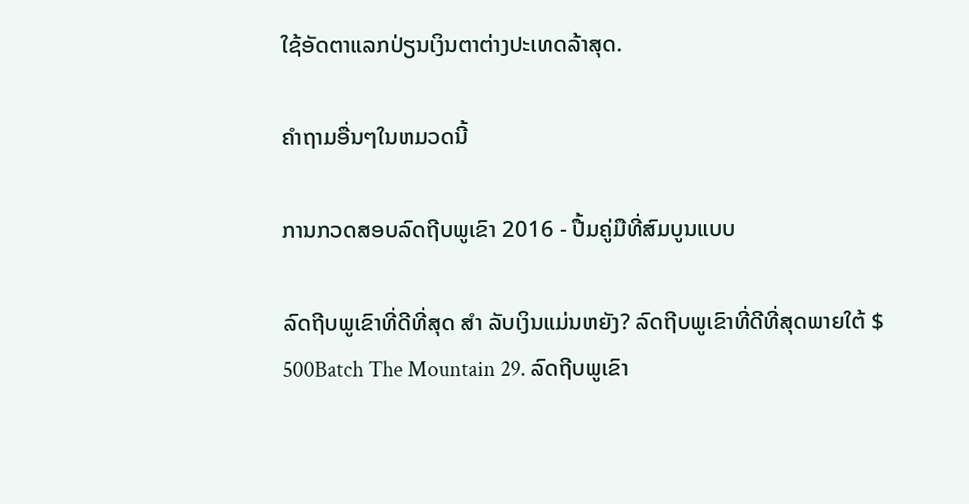ໃຊ້ອັດຕາແລກປ່ຽນເງິນຕາຕ່າງປະເທດລ້າສຸດ.

ຄໍາຖາມອື່ນໆໃນຫມວດນີ້

ການກວດສອບລົດຖີບພູເຂົາ 2016 - ປື້ມຄູ່ມືທີ່ສົມບູນແບບ

ລົດຖີບພູເຂົາທີ່ດີທີ່ສຸດ ສຳ ລັບເງິນແມ່ນຫຍັງ? ລົດຖີບພູເຂົາທີ່ດີທີ່ສຸດພາຍໃຕ້ $ 500Batch The Mountain 29. ລົດຖີບພູເຂົາ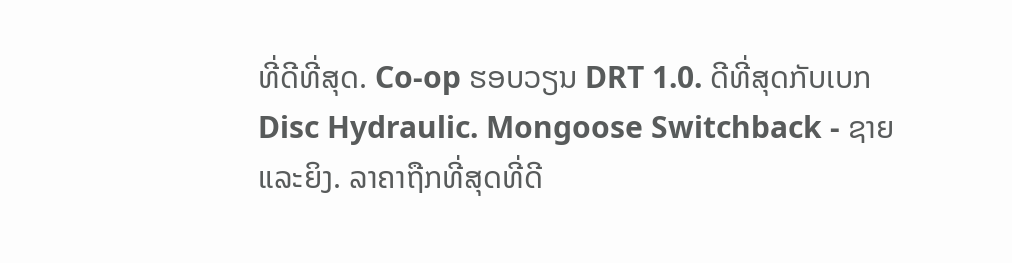ທີ່ດີທີ່ສຸດ. Co-op ຮອບວຽນ DRT 1.0. ດີທີ່ສຸດກັບເບກ Disc Hydraulic. Mongoose Switchback - ຊາຍແລະຍິງ. ລາຄາຖືກທີ່ສຸດທີ່ດີ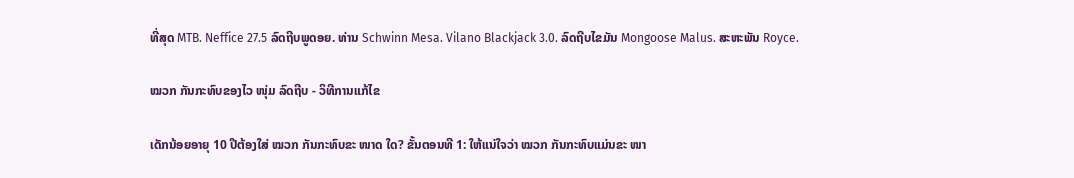ທີ່ສຸດ MTB. Neffice 27.5 ລົດຖີບພູດອຍ. ທ່ານ Schwinn Mesa. Vilano Blackjack 3.0. ລົດຖີບໄຂມັນ Mongoose Malus. ສະຫະພັນ Royce.

ໝວກ ກັນກະທົບຂອງໄວ ໜຸ່ມ ລົດຖີບ - ວິທີການແກ້ໄຂ

ເດັກນ້ອຍອາຍຸ 10 ປີຕ້ອງໃສ່ ໝວກ ກັນກະທົບຂະ ໜາດ ໃດ? ຂັ້ນຕອນທີ 1: ໃຫ້ແນ່ໃຈວ່າ ໝວກ ກັນກະທົບແມ່ນຂະ ໜາ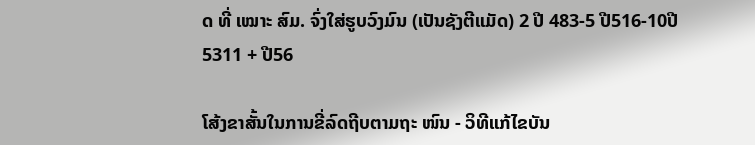ດ ທີ່ ເໝາະ ສົມ. ຈົ່ງໃສ່ຮູບວົງມົນ (ເປັນຊັງຕີແມັດ) 2 ປີ 483-5 ປີ516-10ປີ5311 + ປີ56

ໂສ້ງຂາສັ້ນໃນການຂີ່ລົດຖີບຕາມຖະ ໜົນ - ວິທີແກ້ໄຂບັນ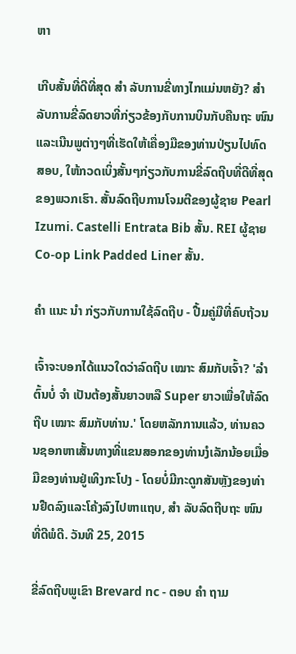ຫາ

ເກີບສັ້ນທີ່ດີທີ່ສຸດ ສຳ ລັບການຂີ່ທາງໄກແມ່ນຫຍັງ? ສຳ ລັບການຂີ່ລົດຍາວທີ່ກ່ຽວຂ້ອງກັບການບິນກັບຄືນຖະ ໜົນ ແລະເນີນພູຕ່າງໆທີ່ເຮັດໃຫ້ເຄື່ອງມືຂອງທ່ານປ່ຽນໄປທົດສອບ, ໃຫ້ກວດເບິ່ງສັ້ນໆກ່ຽວກັບການຂີ່ລົດຖີບທີ່ດີທີ່ສຸດຂອງພວກເຮົາ. ສັ້ນລົດຖີບການໂຈມຕີຂອງຜູ້ຊາຍ Pearl Izumi. Castelli Entrata Bib ສັ້ນ. REI ຜູ້ຊາຍ Co-op Link Padded Liner ສັ້ນ.

ຄຳ ແນະ ນຳ ກ່ຽວກັບການໃຊ້ລົດຖີບ - ປື້ມຄູ່ມືທີ່ຄົບຖ້ວນ

ເຈົ້າຈະບອກໄດ້ແນວໃດວ່າລົດຖີບ ເໝາະ ສົມກັບເຈົ້າ? 'ລຳ ຕົ້ນບໍ່ ຈຳ ເປັນຕ້ອງສັ້ນຍາວຫລື Super ຍາວເພື່ອໃຫ້ລົດຖີບ ເໝາະ ສົມກັບທ່ານ.' ໂດຍຫລັກການແລ້ວ, ທ່ານຄວນຊອກຫາເສັ້ນທາງທີ່ແຂນສອກຂອງທ່ານງໍເລັກນ້ອຍເມື່ອມືຂອງທ່ານຢູ່ເທິງກະໂປງ - ໂດຍບໍ່ມີກະດູກສັນຫຼັງຂອງທ່ານຢືດລົງແລະໂຄ້ງລົງໄປຫາແຖບ, ສຳ ລັບລົດຖີບຖະ ໜົນ ທີ່ດີພໍດີ. ວັນທີ 25, 2015

ຂີ່ລົດຖີບພູເຂົາ Brevard nc - ຕອບ ຄຳ ຖາມ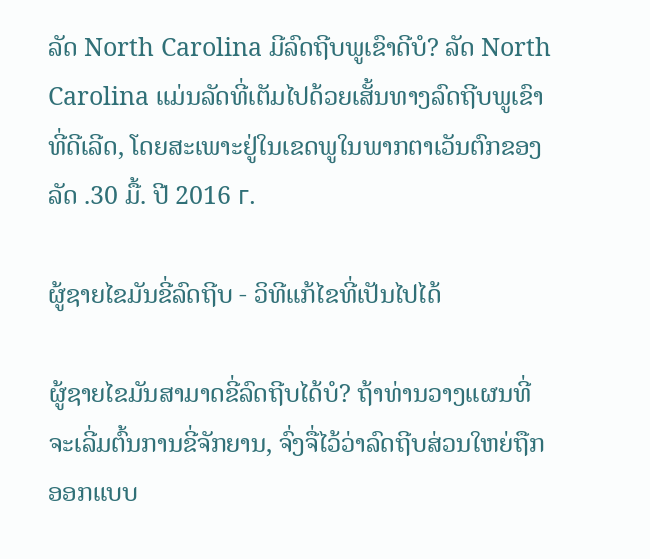ລັດ North Carolina ມີລົດຖີບພູເຂົາດີບໍ? ລັດ North Carolina ແມ່ນລັດທີ່ເຕັມໄປດ້ວຍເສັ້ນທາງລົດຖີບພູເຂົາທີ່ດີເລີດ, ໂດຍສະເພາະຢູ່ໃນເຂດພູໃນພາກຕາເວັນຕົກຂອງລັດ .30 ມື້. ປີ 2016 г.

ຜູ້ຊາຍໄຂມັນຂີ່ລົດຖີບ - ວິທີແກ້ໄຂທີ່ເປັນໄປໄດ້

ຜູ້ຊາຍໄຂມັນສາມາດຂີ່ລົດຖີບໄດ້ບໍ? ຖ້າທ່ານວາງແຜນທີ່ຈະເລີ່ມຕົ້ນການຂີ່ຈັກຍານ, ຈົ່ງຈື່ໄວ້ວ່າລົດຖີບສ່ວນໃຫຍ່ຖືກອອກແບບ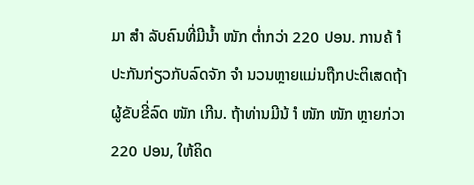ມາ ສຳ ລັບຄົນທີ່ມີນໍ້າ ໜັກ ຕໍ່າກວ່າ 220 ປອນ. ການຄ້ ຳ ປະກັນກ່ຽວກັບລົດຈັກ ຈຳ ນວນຫຼາຍແມ່ນຖືກປະຕິເສດຖ້າຜູ້ຂັບຂີ່ລົດ ໜັກ ເກີນ. ຖ້າທ່ານມີນ້ ຳ ໜັກ ໜັກ ຫຼາຍກ່ວາ 220 ປອນ, ໃຫ້ຄິດ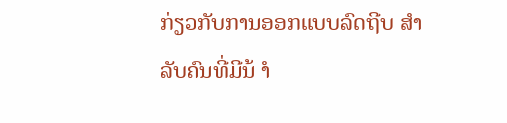ກ່ຽວກັບການອອກແບບລົດຖີບ ສຳ ລັບຄົນທີ່ມີນ້ ຳ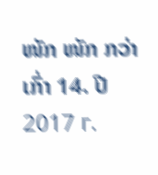ໜັກ ໜັກ ກວ່າເກົ່າ 14. ປີ 2017 г.